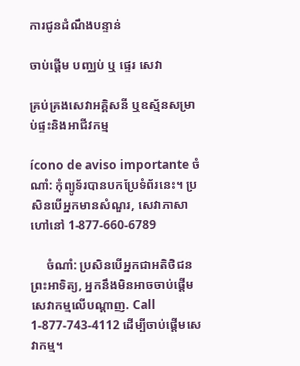ការជូនដំណឹងបន្ទាន់

ចាប់ផ្ដើម បញ្ឈប់ ឬ ផ្ទេរ សេវា

គ្រប់គ្រងសេវាអគ្គិសនី ឬឧស្ម័នសម្រាប់ផ្ទះនិងអាជីវកម្ម

ícono de aviso importante ចំណាំ: កុំព្យូទ័របានបកប្រែទំព័រនេះ។ ប្រសិនបើអ្នកមានសំណួរ, សេវាភាសាហៅនៅ 1-877-660-6789

     ចំណាំ: ប្រសិនបើអ្នកជាអតិថិជនព្រះអាទិត្យ, អ្នកនឹងមិនអាចចាប់ផ្តើមសេវាកម្មលើបណ្តាញ. Call 1-877-743-4112 ដើម្បីចាប់ផ្តើមសេវាកម្ម។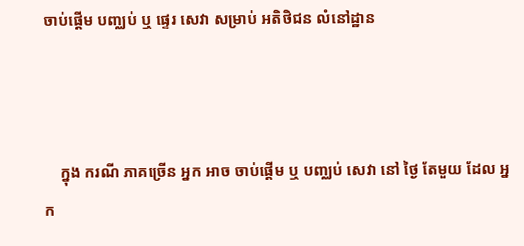ចាប់ផ្តើម បញ្ឈប់ ឬ ផ្ទេរ សេវា សម្រាប់ អតិថិជន លំនៅដ្ឋាន



    ក្នុង ករណី ភាគច្រើន អ្នក អាច ចាប់ផ្ដើម ឬ បញ្ឈប់ សេវា នៅ ថ្ងៃ តែមួយ ដែល អ្នក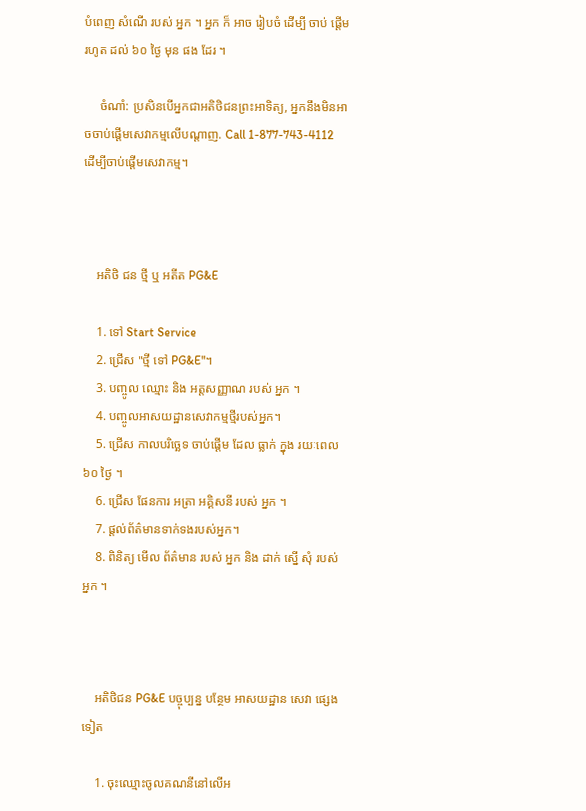បំពេញ សំណើ របស់ អ្នក ។ អ្នក ក៏ អាច រៀបចំ ដើម្បី ចាប់ ផ្តើម រហូត ដល់ ៦០ ថ្ងៃ មុន ផង ដែរ ។

     ចំណាំ: ប្រសិនបើអ្នកជាអតិថិជនព្រះអាទិត្យ, អ្នកនឹងមិនអាចចាប់ផ្តើមសេវាកម្មលើបណ្តាញ. Call 1-877-743-4112 ដើម្បីចាប់ផ្តើមសេវាកម្ម។



    អតិថិ ជន ថ្មី ឬ អតីត PG&E

    1. ទៅ Start Service
    2. ជ្រើស "ថ្មី ទៅ PG&E"។
    3. បញ្ចូល ឈ្មោះ និង អត្តសញ្ញាណ របស់ អ្នក ។
    4. បញ្ចូលអាសយដ្ឋានសេវាកម្មថ្មីរបស់អ្នក។
    5. ជ្រើស កាលបរិច្ឆេទ ចាប់ផ្ដើម ដែល ធ្លាក់ ក្នុង រយៈពេល ៦០ ថ្ងៃ ។
    6. ជ្រើស ផែនការ អត្រា អគ្គិសនី របស់ អ្នក ។
    7. ផ្តល់ព័ត៌មានទាក់ទងរបស់អ្នក។
    8. ពិនិត្យ មើល ព័ត៌មាន របស់ អ្នក និង ដាក់ ស្នើ សុំ របស់ អ្នក ។



    អតិថិជន PG&E បច្ចុប្បន្ន បន្ថែម អាសយដ្ឋាន សេវា ផ្សេង ទៀត

    1. ចុះឈ្មោះចូលគណនីនៅលើអ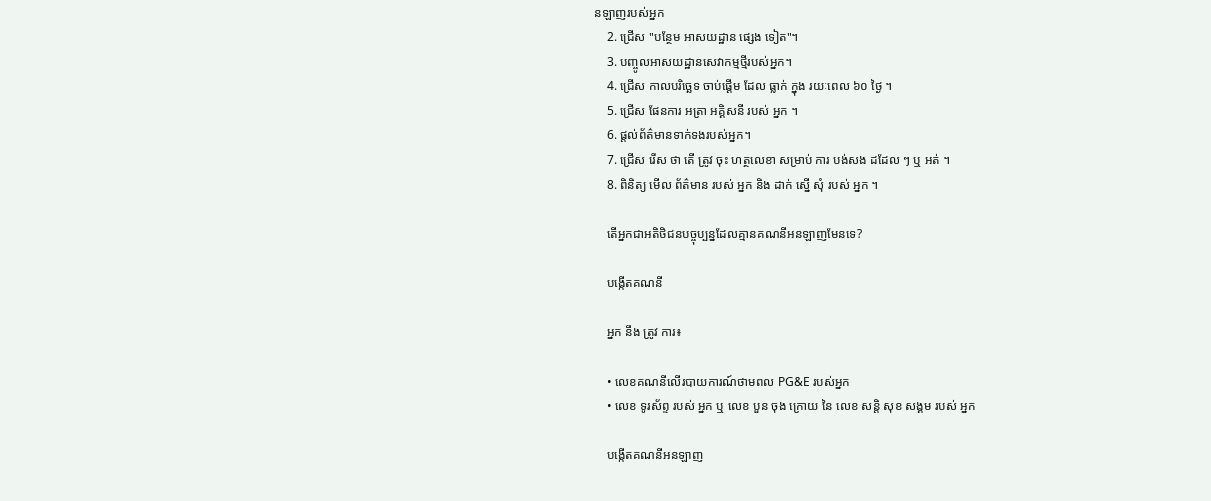នឡាញរបស់អ្នក
    2. ជ្រើស "បន្ថែម អាសយដ្ឋាន ផ្សេង ទៀត"។
    3. បញ្ចូលអាសយដ្ឋានសេវាកម្មថ្មីរបស់អ្នក។
    4. ជ្រើស កាលបរិច្ឆេទ ចាប់ផ្ដើម ដែល ធ្លាក់ ក្នុង រយៈពេល ៦០ ថ្ងៃ ។
    5. ជ្រើស ផែនការ អត្រា អគ្គិសនី របស់ អ្នក ។
    6. ផ្តល់ព័ត៌មានទាក់ទងរបស់អ្នក។
    7. ជ្រើស រើស ថា តើ ត្រូវ ចុះ ហត្ថលេខា សម្រាប់ ការ បង់សង ដដែល ៗ ឬ អត់ ។
    8. ពិនិត្យ មើល ព័ត៌មាន របស់ អ្នក និង ដាក់ ស្នើ សុំ របស់ អ្នក ។

    តើអ្នកជាអតិថិជនបច្ចុប្បន្នដែលគ្មានគណនីអនឡាញមែនទេ?

    បង្កើតគណនី

    អ្នក នឹង ត្រូវ ការ៖

    • លេខគណនីលើរបាយការណ៍ថាមពល PG&E របស់អ្នក
    • លេខ ទូរស័ព្ទ របស់ អ្នក ឬ លេខ បួន ចុង ក្រោយ នៃ លេខ សន្តិ សុខ សង្គម របស់ អ្នក

    បង្កើតគណនីអនឡាញ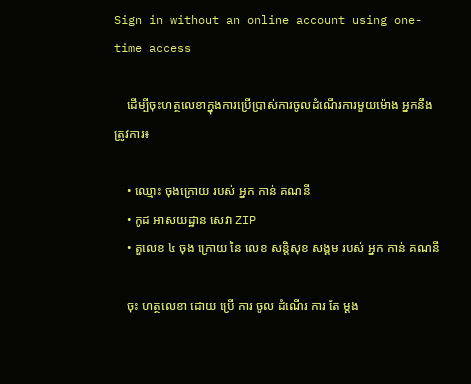Sign in without an online account using one-time access

    ដើម្បីចុះហត្ថលេខាក្នុងការប្រើប្រាស់ការចូលដំណើរការមួយម៉ោង អ្នកនឹងត្រូវការ៖

    • ឈ្មោះ ចុងក្រោយ របស់ អ្នក កាន់ គណនី
    • កូដ អាសយដ្ឋាន សេវា ZIP
    • តួលេខ ៤ ចុង ក្រោយ នៃ លេខ សន្តិសុខ សង្គម របស់ អ្នក កាន់ គណនី

    ចុះ ហត្ថលេខា ដោយ ប្រើ ការ ចូល ដំណើរ ការ តែ ម្ដង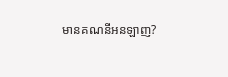មានគណនីអនឡាញ?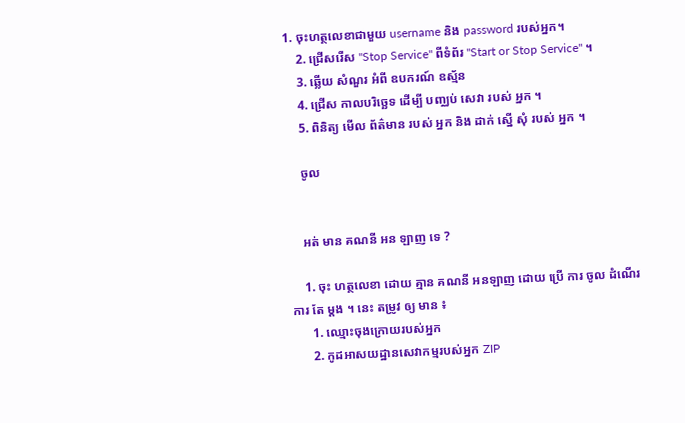1. ចុះហត្ថលេខាជាមួយ username និង password របស់អ្នក។
    2. ជ្រើសរើស "Stop Service" ពីទំព័រ "Start or Stop Service" ។
    3. ឆ្លើយ សំណួរ អំពី ឧបករណ៍ ឧស្ម័ន
    4. ជ្រើស កាលបរិច្ឆេទ ដើម្បី បញ្ឈប់ សេវា របស់ អ្នក ។
    5. ពិនិត្យ មើល ព័ត៌មាន របស់ អ្នក និង ដាក់ ស្នើ សុំ របស់ អ្នក ។

    ចូល


    អត់ មាន គណនី អន ឡាញ ទេ ?

    1. ចុះ ហត្ថលេខា ដោយ គ្មាន គណនី អនឡាញ ដោយ ប្រើ ការ ចូល ដំណើរ ការ តែ ម្តង ។ នេះ តម្រូវ ឲ្យ មាន ៖
      1. ឈ្មោះចុងក្រោយរបស់អ្នក
      2. កូដអាសយដ្ឋានសេវាកម្មរបស់អ្នក ZIP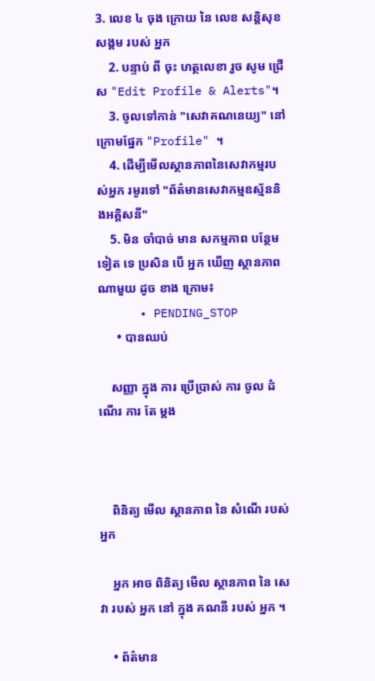3. លេខ ៤ ចុង ក្រោយ នៃ លេខ សន្តិសុខ សង្គម របស់ អ្នក
    2. បន្ទាប់ ពី ចុះ ហត្ថលេខា រួច សូម ជ្រើស "Edit Profile & Alerts"។
    3. ចូលទៅកាន់ "សេវាគណនេយ្យ" នៅក្រោមផ្នែក "Profile" ។
    4. ដើម្បីមើលស្ថានភាពនៃសេវាកម្មរបស់អ្នក រមូរទៅ "ព័ត៌មានសេវាកម្មឧស្ម័ននិងអគ្គិសនី"
    5. មិន ចាំបាច់ មាន សកម្មភាព បន្ថែម ទៀត ទេ ប្រសិន បើ អ្នក ឃើញ ស្ថានភាព ណាមួយ ដូច ខាង ក្រោម៖
      • PENDING_STOP
      • បានឈប់

    សញ្ញា ក្នុង ការ ប្រើប្រាស់ ការ ចូល ដំណើរ ការ តែ ម្ដង



    ពិនិត្យ មើល ស្ថានភាព នៃ សំណើ របស់ អ្នក

    អ្នក អាច ពិនិត្យ មើល ស្ថានភាព នៃ សេវា របស់ អ្នក នៅ ក្នុង គណនី របស់ អ្នក ។

    • ព័ត៌មាន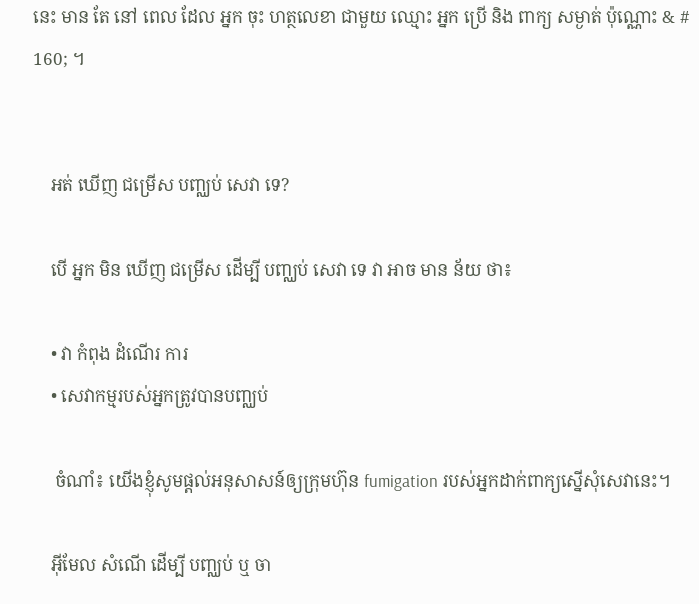នេះ មាន តែ នៅ ពេល ដែល អ្នក ចុះ ហត្ថលេខា ជាមួយ ឈ្មោះ អ្នក ប្រើ និង ពាក្យ សម្ងាត់ ប៉ុណ្ណោះ & # 160; ។


    អត់ ឃើញ ជម្រើស បញ្ឈប់ សេវា ទេ?

    បើ អ្នក មិន ឃើញ ជម្រើស ដើម្បី បញ្ឈប់ សេវា ទេ វា អាច មាន ន័យ ថា៖

    • វា កំពុង ដំណើរ ការ
    • សេវាកម្មរបស់អ្នកត្រូវបានបញ្ឈប់

     ចំណាំ៖ យើងខ្ញុំសូមផ្តល់អនុសាសន៍ឲ្យក្រុមហ៊ុន fumigation របស់អ្នកដាក់ពាក្យស្នើសុំសេវានេះ។

    អ៊ីមែល សំណើ ដើម្បី បញ្ឈប់ ឬ ចា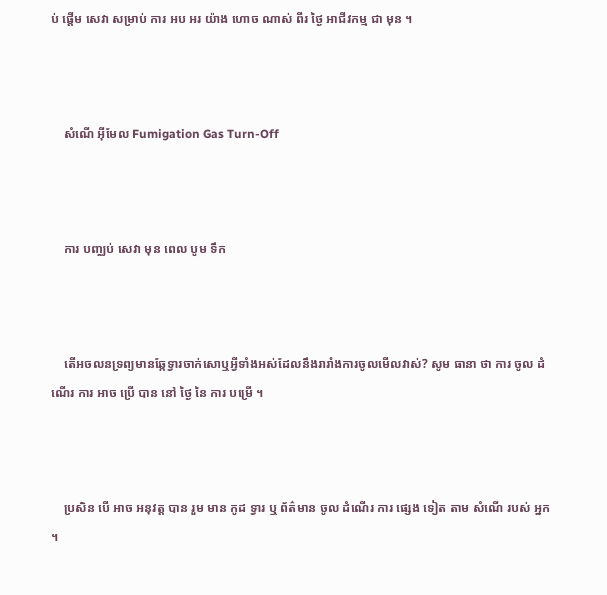ប់ ផ្តើម សេវា សម្រាប់ ការ អប អរ យ៉ាង ហោច ណាស់ ពីរ ថ្ងៃ អាជីវកម្ម ជា មុន ។



    សំណើ អ៊ីមែល Fumigation Gas Turn-Off



    ការ បញ្ឈប់ សេវា មុន ពេល បូម ទឹក



    តើអចលនទ្រព្យមានឆ្កែទ្វារចាក់សោឬអ្វីទាំងអស់ដែលនឹងរារាំងការចូលមើលវាស់? សូម ធានា ថា ការ ចូល ដំណើរ ការ អាច ប្រើ បាន នៅ ថ្ងៃ នៃ ការ បម្រើ ។



    ប្រសិន បើ អាច អនុវត្ត បាន រួម មាន កូដ ទ្វារ ឬ ព័ត៌មាន ចូល ដំណើរ ការ ផ្សេង ទៀត តាម សំណើ របស់ អ្នក ។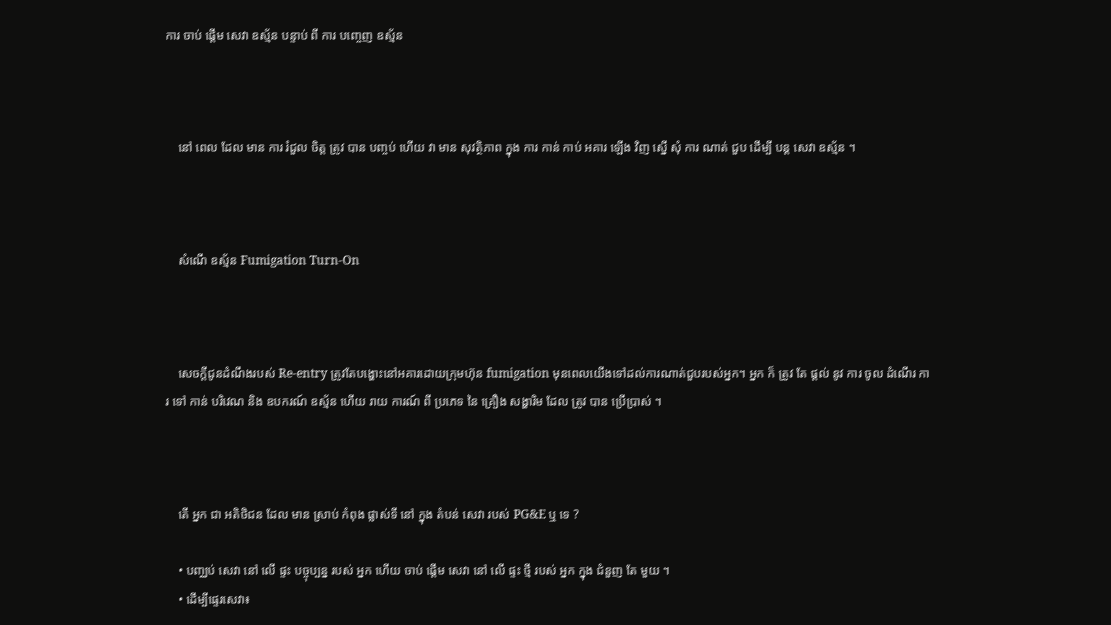ការ ចាប់ ផ្តើម សេវា ឧស្ម័ន បន្ទាប់ ពី ការ បញ្ចេញ ឧស្ម័ន



    នៅ ពេល ដែល មាន ការ រំជួល ចិត្ត ត្រូវ បាន បញ្ចប់ ហើយ វា មាន សុវត្ថិភាព ក្នុង ការ កាន់ កាប់ អគារ ឡើង វិញ ស្នើ សុំ ការ ណាត់ ជួប ដើម្បី បន្ត សេវា ឧស្ម័ន ។



    សំណើ ឧស្ម័ន Fumigation Turn-On



    សេចក្ដីជូនដំណឹងរបស់ Re-entry ត្រូវតែបង្ហោះនៅអគារដោយក្រុមហ៊ុន fumigation មុនពេលយើងទៅដល់ការណាត់ជួបរបស់អ្នក។ អ្នក ក៏ ត្រូវ តែ ផ្តល់ នូវ ការ ចូល ដំណើរ ការ ទៅ កាន់ បរិវេណ និង ឧបករណ៍ ឧស្ម័ន ហើយ រាយ ការណ៍ ពី ប្រភេទ នៃ គ្រឿង សង្ហារិម ដែល ត្រូវ បាន ប្រើប្រាស់ ។



    តើ អ្នក ជា អតិថិជន ដែល មាន ស្រាប់ កំពុង ផ្លាស់ទី នៅ ក្នុង តំបន់ សេវា របស់ PG&E ឬ ទេ ?

    • បញ្ឈប់ សេវា នៅ លើ ផ្ទះ បច្ចុប្បន្ន របស់ អ្នក ហើយ ចាប់ ផ្តើម សេវា នៅ លើ ផ្ទះ ថ្មី របស់ អ្នក ក្នុង ជំនួញ តែ មួយ ។
    • ដើម្បីផ្ទេរសេវា៖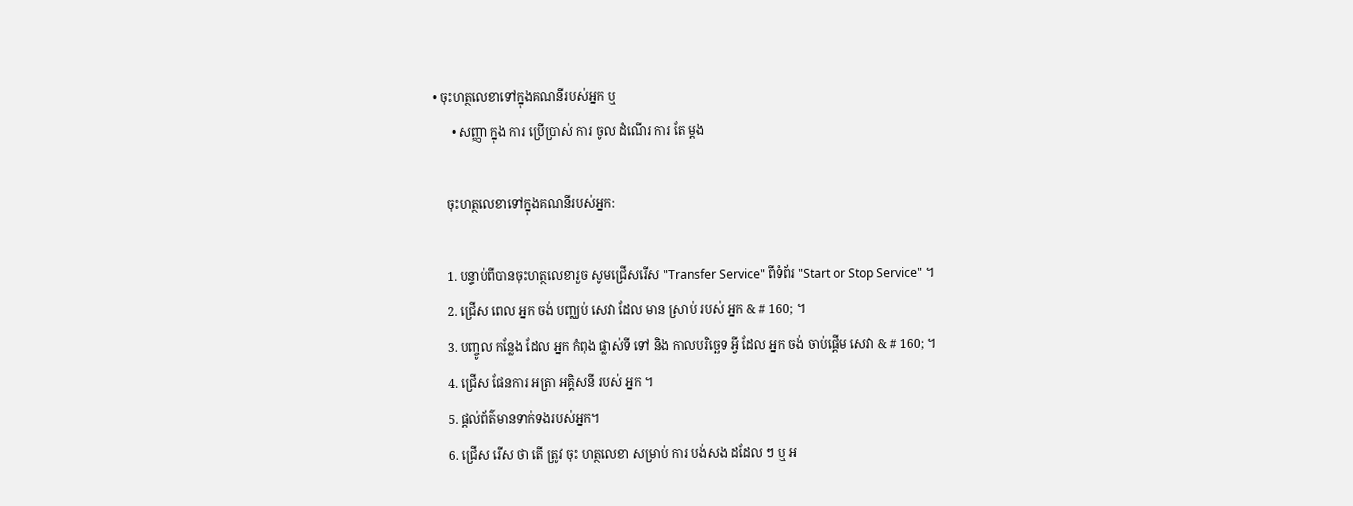• ចុះហត្ថលេខាទៅក្នុងគណនីរបស់អ្នក ឬ
      • សញ្ញា ក្នុង ការ ប្រើប្រាស់ ការ ចូល ដំណើរ ការ តែ ម្ដង

    ចុះហត្ថលេខាទៅក្នុងគណនីរបស់អ្នក:

    1. បន្ទាប់ពីបានចុះហត្ថលេខារួច សូមជ្រើសរើស "Transfer Service" ពីទំព័រ "Start or Stop Service" ។
    2. ជ្រើស ពេល អ្នក ចង់ បញ្ឈប់ សេវា ដែល មាន ស្រាប់ របស់ អ្នក & # 160; ។
    3. បញ្ចូល កន្លែង ដែល អ្នក កំពុង ផ្លាស់ទី ទៅ និង កាលបរិច្ឆេទ អ្វី ដែល អ្នក ចង់ ចាប់ផ្ដើម សេវា & # 160; ។
    4. ជ្រើស ផែនការ អត្រា អគ្គិសនី របស់ អ្នក ។
    5. ផ្តល់ព័ត៌មានទាក់ទងរបស់អ្នក។
    6. ជ្រើស រើស ថា តើ ត្រូវ ចុះ ហត្ថលេខា សម្រាប់ ការ បង់សង ដដែល ៗ ឬ អ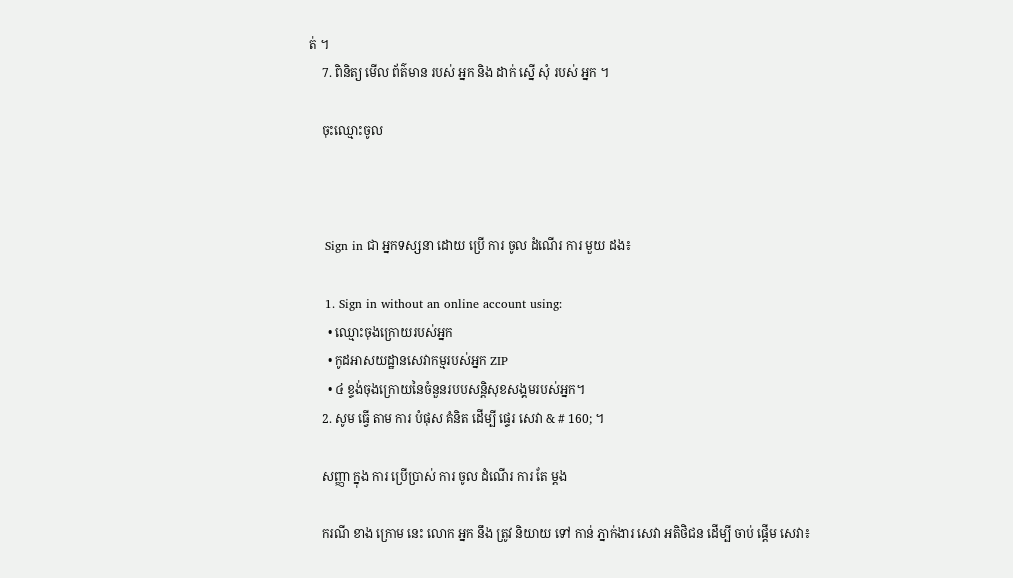ត់ ។
    7. ពិនិត្យ មើល ព័ត៌មាន របស់ អ្នក និង ដាក់ ស្នើ សុំ របស់ អ្នក ។

    ចុះឈ្មោះចូល



    Sign in ជា អ្នកទស្សនា ដោយ ប្រើ ការ ចូល ដំណើរ ការ មួយ ដង៖

    1. Sign in without an online account using:
      • ឈ្មោះចុងក្រោយរបស់អ្នក
      • កូដអាសយដ្ឋានសេវាកម្មរបស់អ្នក ZIP
      • ៤ ខ្ទង់ចុងក្រោយនៃចំនួនរបបសន្តិសុខសង្គមរបស់អ្នក។
    2. សូម ធ្វើ តាម ការ បំផុស គំនិត ដើម្បី ផ្ទេរ សេវា & # 160; ។

    សញ្ញា ក្នុង ការ ប្រើប្រាស់ ការ ចូល ដំណើរ ការ តែ ម្ដង

    ករណី ខាង ក្រោម នេះ លោក អ្នក នឹង ត្រូវ និយាយ ទៅ កាន់ ភ្នាក់ងារ សេវា អតិថិជន ដើម្បី ចាប់ ផ្តើម សេវា៖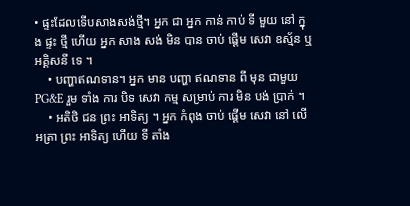• ផ្ទះដែលទើបសាងសង់ថ្មី។ អ្នក ជា អ្នក កាន់ កាប់ ទី មួយ នៅ ក្នុង ផ្ទះ ថ្មី ហើយ អ្នក សាង សង់ មិន បាន ចាប់ ផ្តើម សេវា ឧស្ម័ន ឬ អគ្គិសនី ទេ ។
    • បញ្ហាឥណទាន។ អ្នក មាន បញ្ហា ឥណទាន ពី មុន ជាមួយ PG&E រួម ទាំង ការ បិទ សេវា កម្ម សម្រាប់ ការ មិន បង់ ប្រាក់ ។
    • អតិថិ ជន ព្រះ អាទិត្យ ។ អ្នក កំពុង ចាប់ ផ្តើម សេវា នៅ លើ អត្រា ព្រះ អាទិត្យ ហើយ ទី តាំង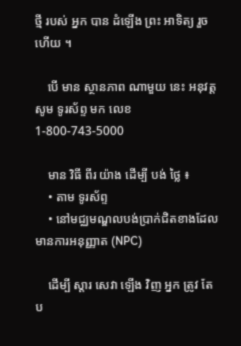ថ្មី របស់ អ្នក បាន ដំឡើង ព្រះ អាទិត្យ រួច ហើយ ។

    បើ មាន ស្ថានភាព ណាមួយ នេះ អនុវត្ត សូម ទូរស័ព្ទ មក លេខ 1-800-743-5000

    មាន វិធី ពីរ យ៉ាង ដើម្បី បង់ ថ្លៃ ៖
    • តាម ទូរស័ព្ទ
    • នៅមជ្ឈមណ្ឌលបង់ប្រាក់ជិតខាងដែលមានការអនុញ្ញាត (NPC)

    ដើម្បី ស្តារ សេវា ឡើង វិញ អ្នក ត្រូវ តែ ប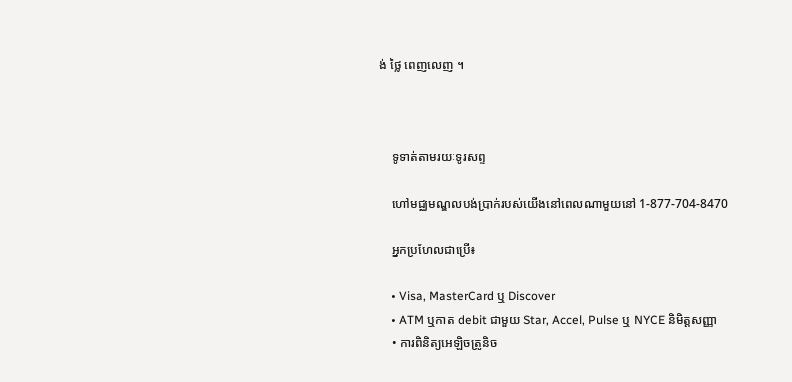ង់ ថ្លៃ ពេញលេញ ។



    ទូទាត់តាមរយៈទូរសព្ទ

    ហៅមជ្ឈមណ្ឌលបង់ប្រាក់របស់យើងនៅពេលណាមួយនៅ 1-877-704-8470

    អ្នកប្រហែលជាប្រើ៖

    • Visa, MasterCard ឬ Discover
    • ATM ឬកាត debit ជាមួយ Star, Accel, Pulse ឬ NYCE និមិត្តសញ្ញា
    • ការពិនិត្យអេឡិចត្រូនិច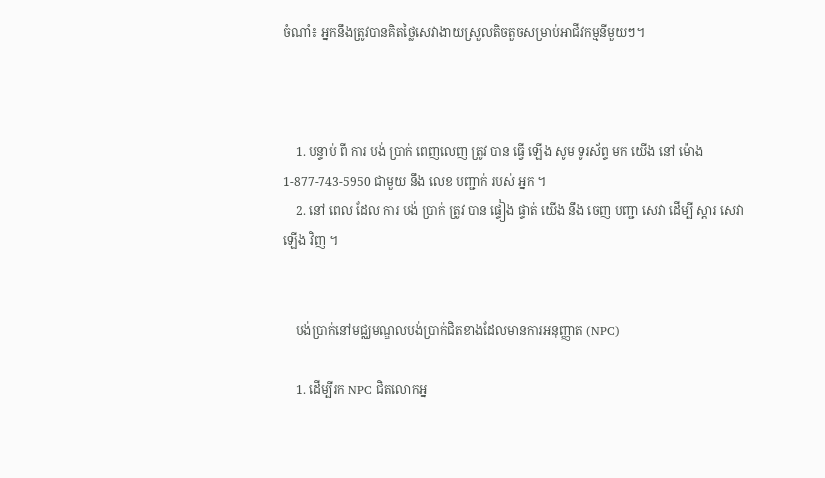ចំណាំ៖ អ្នកនឹងត្រូវបានគិតថ្លៃសេវាងាយស្រួលតិចតួចសម្រាប់អាជីវកម្មនីមួយៗ។



    1. បន្ទាប់ ពី ការ បង់ ប្រាក់ ពេញលេញ ត្រូវ បាន ធ្វើ ឡើង សូម ទូរស័ព្ទ មក យើង នៅ ម៉ោង 1-877-743-5950 ជាមួយ នឹង លេខ បញ្ជាក់ របស់ អ្នក ។
    2. នៅ ពេល ដែល ការ បង់ ប្រាក់ ត្រូវ បាន ផ្ទៀង ផ្ទាត់ យើង នឹង ចេញ បញ្ជា សេវា ដើម្បី ស្តារ សេវា ឡើង វិញ ។


    បង់ប្រាក់នៅមជ្ឈមណ្ឌលបង់ប្រាក់ជិតខាងដែលមានការអនុញ្ញាត (NPC)

    1. ដើម្បីរក NPC ជិតលោកអ្ន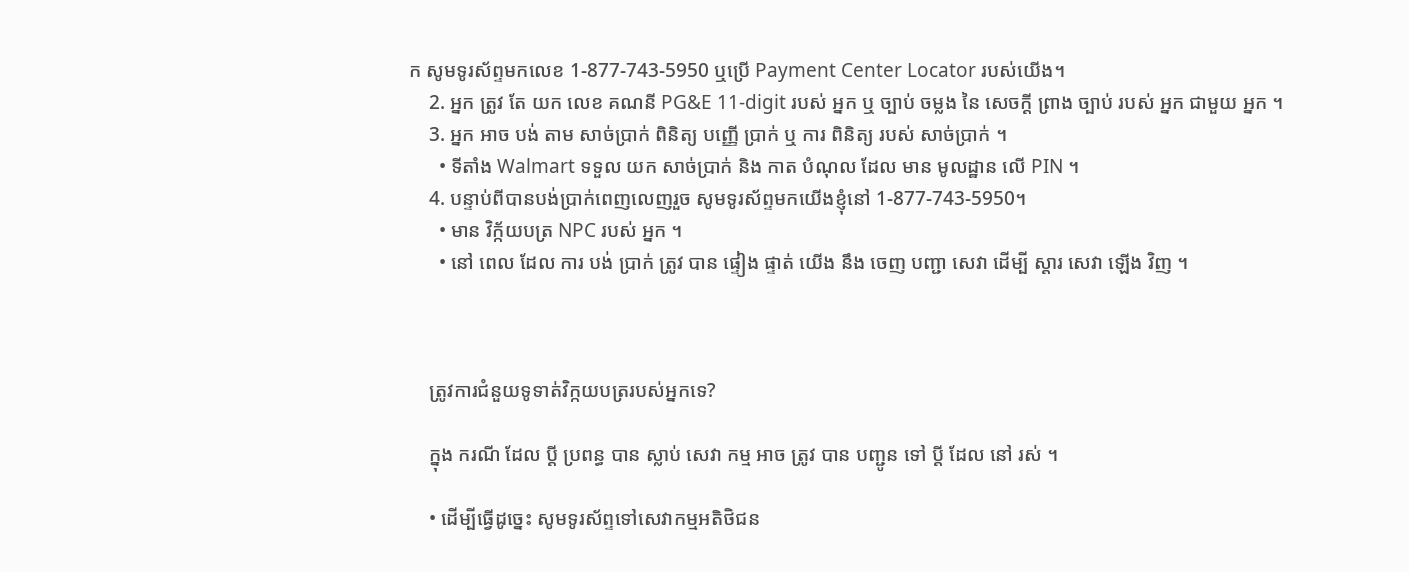ក សូមទូរស័ព្ទមកលេខ 1-877-743-5950 ឬប្រើ Payment Center Locator របស់យើង។
    2. អ្នក ត្រូវ តែ យក លេខ គណនី PG&E 11-digit របស់ អ្នក ឬ ច្បាប់ ចម្លង នៃ សេចក្តី ព្រាង ច្បាប់ របស់ អ្នក ជាមួយ អ្នក ។
    3. អ្នក អាច បង់ តាម សាច់ប្រាក់ ពិនិត្យ បញ្ញើ ប្រាក់ ឬ ការ ពិនិត្យ របស់ សាច់ប្រាក់ ។
      • ទីតាំង Walmart ទទួល យក សាច់ប្រាក់ និង កាត បំណុល ដែល មាន មូលដ្ឋាន លើ PIN ។
    4. បន្ទាប់ពីបានបង់ប្រាក់ពេញលេញរួច សូមទូរស័ព្ទមកយើងខ្ញុំនៅ 1-877-743-5950។
      • មាន វិក្ក័យបត្រ NPC របស់ អ្នក ។
      • នៅ ពេល ដែល ការ បង់ ប្រាក់ ត្រូវ បាន ផ្ទៀង ផ្ទាត់ យើង នឹង ចេញ បញ្ជា សេវា ដើម្បី ស្តារ សេវា ឡើង វិញ ។



    ត្រូវការជំនួយទូទាត់វិក្កយបត្ររបស់អ្នកទេ?

    ក្នុង ករណី ដែល ប្តី ប្រពន្ធ បាន ស្លាប់ សេវា កម្ម អាច ត្រូវ បាន បញ្ជូន ទៅ ប្តី ដែល នៅ រស់ ។

    • ដើម្បីធ្វើដូច្នេះ សូមទូរស័ព្ទទៅសេវាកម្មអតិថិជន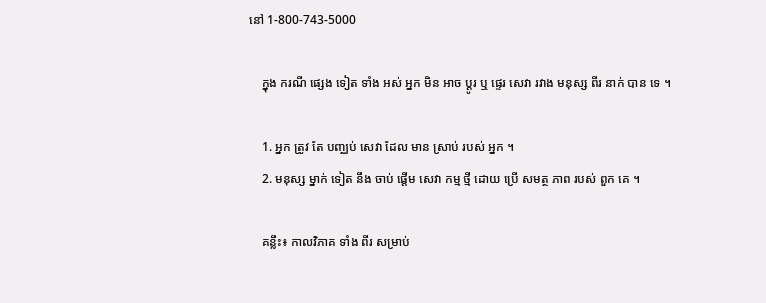នៅ 1-800-743-5000

    ក្នុង ករណី ផ្សេង ទៀត ទាំង អស់ អ្នក មិន អាច ប្ដូរ ឬ ផ្ទេរ សេវា រវាង មនុស្ស ពីរ នាក់ បាន ទេ ។

    1. អ្នក ត្រូវ តែ បញ្ឈប់ សេវា ដែល មាន ស្រាប់ របស់ អ្នក ។
    2. មនុស្ស ម្នាក់ ទៀត នឹង ចាប់ ផ្តើម សេវា កម្ម ថ្មី ដោយ ប្រើ សមត្ថ ភាព របស់ ពួក គេ ។

    គន្លឹះ៖ កាលវិភាគ ទាំង ពីរ សម្រាប់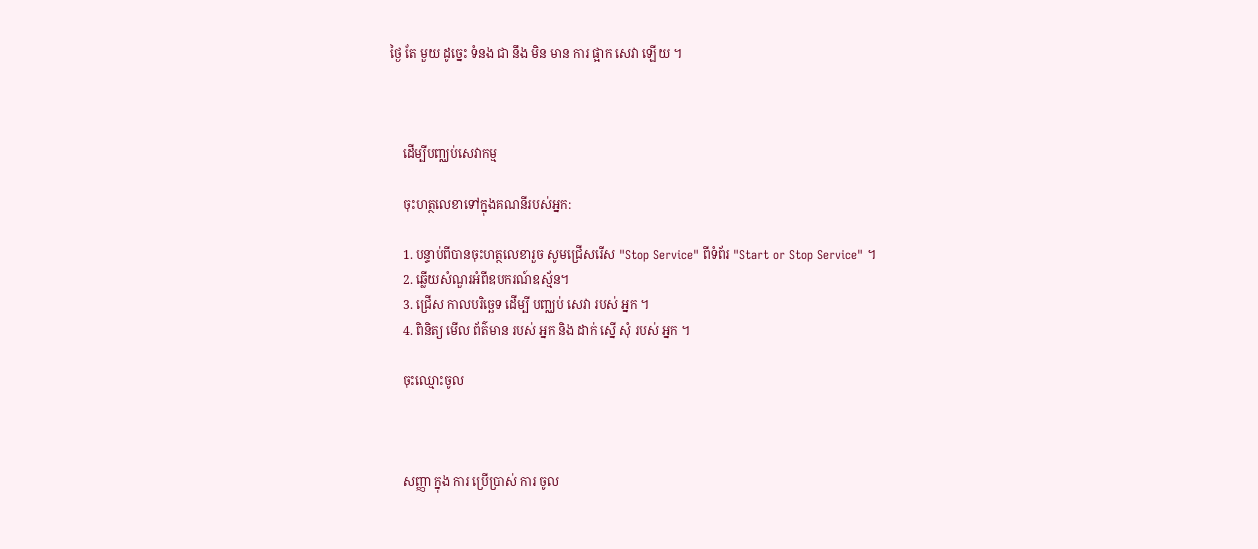ថ្ងៃ តែ មួយ ដូច្នេះ ទំនង ជា នឹង មិន មាន ការ ផ្អាក សេវា ឡើយ ។



    ដើម្បីបញ្ឈប់សេវាកម្ម

    ចុះហត្ថលេខាទៅក្នុងគណនីរបស់អ្នក:

    1. បន្ទាប់ពីបានចុះហត្ថលេខារួច សូមជ្រើសរើស "Stop Service" ពីទំព័រ "Start or Stop Service" ។
    2. ឆ្លើយសំណួរអំពីឧបករណ៍ឧស្ម័ន។
    3. ជ្រើស កាលបរិច្ឆេទ ដើម្បី បញ្ឈប់ សេវា របស់ អ្នក ។
    4. ពិនិត្យ មើល ព័ត៌មាន របស់ អ្នក និង ដាក់ ស្នើ សុំ របស់ អ្នក ។

    ចុះឈ្មោះចូល



    សញ្ញា ក្នុង ការ ប្រើប្រាស់ ការ ចូល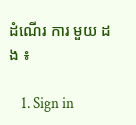ដំណើរ ការ មួយ ដង ៖

    1. Sign in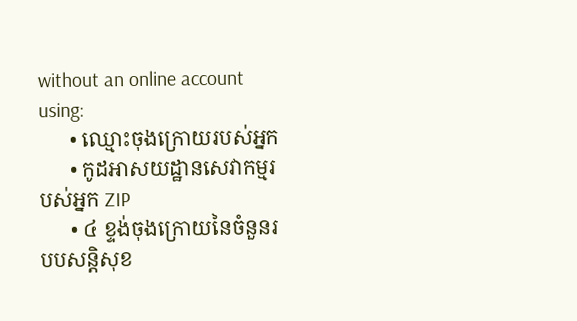without an online account using:
      • ឈ្មោះចុងក្រោយរបស់អ្នក
      • កូដអាសយដ្ឋានសេវាកម្មរបស់អ្នក ZIP
      • ៤ ខ្ទង់ចុងក្រោយនៃចំនួនរបបសន្តិសុខ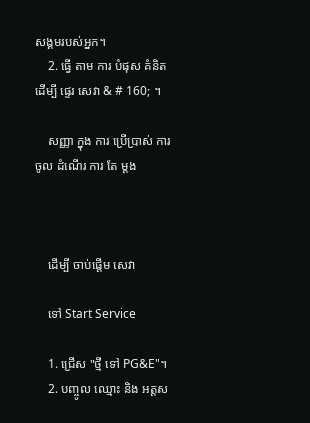សង្គមរបស់អ្នក។
    2. ធ្វើ តាម ការ បំផុស គំនិត ដើម្បី ផ្ទេរ សេវា & # 160; ។

    សញ្ញា ក្នុង ការ ប្រើប្រាស់ ការ ចូល ដំណើរ ការ តែ ម្ដង



    ដើម្បី ចាប់ផ្ដើម សេវា

    ទៅ Start Service

    1. ជ្រើស "ថ្មី ទៅ PG&E"។
    2. បញ្ចូល ឈ្មោះ និង អត្តស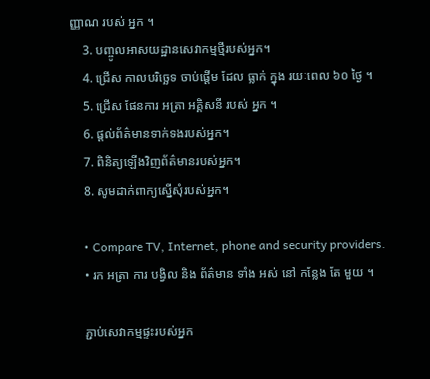ញ្ញាណ របស់ អ្នក ។
    3. បញ្ចូលអាសយដ្ឋានសេវាកម្មថ្មីរបស់អ្នក។
    4. ជ្រើស កាលបរិច្ឆេទ ចាប់ផ្ដើម ដែល ធ្លាក់ ក្នុង រយៈពេល ៦០ ថ្ងៃ ។
    5. ជ្រើស ផែនការ អត្រា អគ្គិសនី របស់ អ្នក ។
    6. ផ្តល់ព័ត៌មានទាក់ទងរបស់អ្នក។
    7. ពិនិត្យឡើងវិញព័ត៌មានរបស់អ្នក។
    8. សូមដាក់ពាក្យស្នើសុំរបស់អ្នក។

    • Compare TV, Internet, phone and security providers.
    • រក អត្រា ការ បង្វិល និង ព័ត៌មាន ទាំង អស់ នៅ កន្លែង តែ មួយ ។

    ភ្ជាប់សេវាកម្មផ្ទះរបស់អ្នក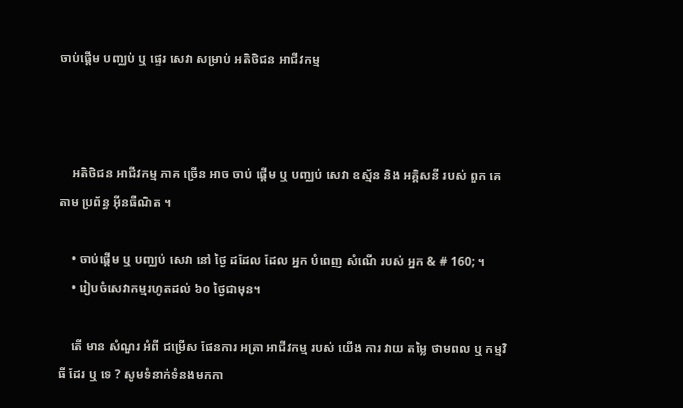ចាប់ផ្តើម បញ្ឈប់ ឬ ផ្ទេរ សេវា សម្រាប់ អតិថិជន អាជីវកម្ម



    អតិថិជន អាជីវកម្ម ភាគ ច្រើន អាច ចាប់ ផ្តើម ឬ បញ្ឈប់ សេវា ឧស្ម័ន និង អគ្គិសនី របស់ ពួក គេ តាម ប្រព័ន្ធ អ៊ីនធឺណិត ។

    • ចាប់ផ្ដើម ឬ បញ្ឈប់ សេវា នៅ ថ្ងៃ ដដែល ដែល អ្នក បំពេញ សំណើ របស់ អ្នក & # 160; ។
    • រៀបចំសេវាកម្មរហូតដល់ ៦០ ថ្ងៃជាមុន។

    តើ មាន សំណួរ អំពី ជម្រើស ផែនការ អត្រា អាជីវកម្ម របស់ យើង ការ វាយ តម្លៃ ថាមពល ឬ កម្មវិធី ដែរ ឬ ទេ ? សូមទំនាក់ទំនងមកកា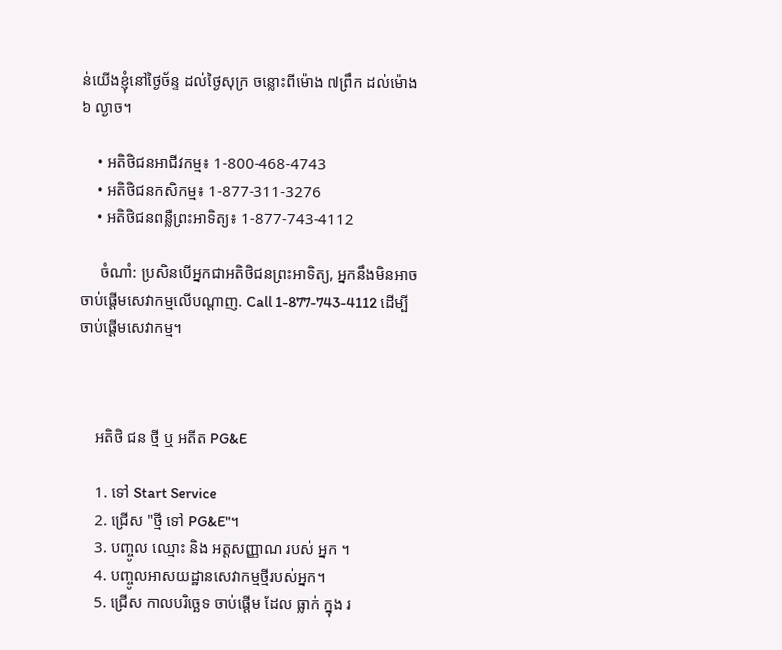ន់យើងខ្ញុំនៅថ្ងៃច័ន្ទ ដល់ថ្ងៃសុក្រ ចន្លោះពីម៉ោង ៧ព្រឹក ដល់ម៉ោង ៦ ល្ងាច។

    • អតិថិជនអាជីវកម្ម៖ 1-800-468-4743
    • អតិថិជនកសិកម្ម៖ 1-877-311-3276
    • អតិថិជនពន្លឺព្រះអាទិត្យ៖ 1-877-743-4112

     ចំណាំ: ប្រសិនបើអ្នកជាអតិថិជនព្រះអាទិត្យ, អ្នកនឹងមិនអាចចាប់ផ្តើមសេវាកម្មលើបណ្តាញ. Call 1-877-743-4112 ដើម្បីចាប់ផ្តើមសេវាកម្ម។



    អតិថិ ជន ថ្មី ឬ អតីត PG&E

    1. ទៅ Start Service
    2. ជ្រើស "ថ្មី ទៅ PG&E"។
    3. បញ្ចូល ឈ្មោះ និង អត្តសញ្ញាណ របស់ អ្នក ។
    4. បញ្ចូលអាសយដ្ឋានសេវាកម្មថ្មីរបស់អ្នក។
    5. ជ្រើស កាលបរិច្ឆេទ ចាប់ផ្ដើម ដែល ធ្លាក់ ក្នុង រ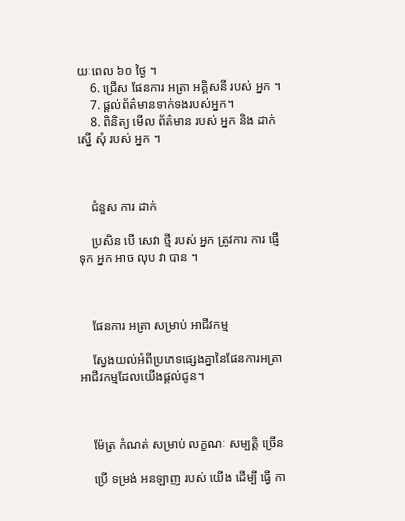យៈពេល ៦០ ថ្ងៃ ។
    6. ជ្រើស ផែនការ អត្រា អគ្គិសនី របស់ អ្នក ។
    7. ផ្តល់ព័ត៌មានទាក់ទងរបស់អ្នក។
    8. ពិនិត្យ មើល ព័ត៌មាន របស់ អ្នក និង ដាក់ ស្នើ សុំ របស់ អ្នក ។



    ជំនួស ការ ដាក់

    ប្រសិន បើ សេវា ថ្មី របស់ អ្នក ត្រូវការ ការ ផ្ញើ ទុក អ្នក អាច លុប វា បាន ។



    ផែនការ អត្រា សម្រាប់ អាជីវកម្ម

    ស្វែងយល់អំពីប្រភេទផ្សេងគ្នានៃផែនការអត្រាអាជីវកម្មដែលយើងផ្តល់ជូន។



    ម៉ែត្រ កំណត់ សម្រាប់ លក្ខណៈ សម្បត្តិ ច្រើន

    ប្រើ ទម្រង់ អនឡាញ របស់ យើង ដើម្បី ធ្វើ កា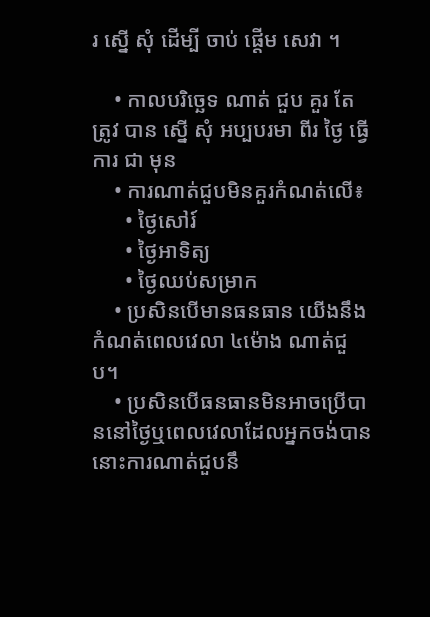រ ស្នើ សុំ ដើម្បី ចាប់ ផ្តើម សេវា ។

    • កាលបរិច្ឆេទ ណាត់ ជួប គួរ តែ ត្រូវ បាន ស្នើ សុំ អប្បបរមា ពីរ ថ្ងៃ ធ្វើការ ជា មុន
    • ការណាត់ជួបមិនគួរកំណត់លើ៖
      • ថ្ងៃសៅរ៍
      • ថ្ងៃអាទិត្យ
      • ថ្ងៃឈប់សម្រាក
    • ប្រសិនបើមានធនធាន យើងនឹងកំណត់ពេលវេលា ៤ម៉ោង ណាត់ជួប។
    • ប្រសិនបើធនធានមិនអាចប្រើបាននៅថ្ងៃឬពេលវេលាដែលអ្នកចង់បាន នោះការណាត់ជួបនឹ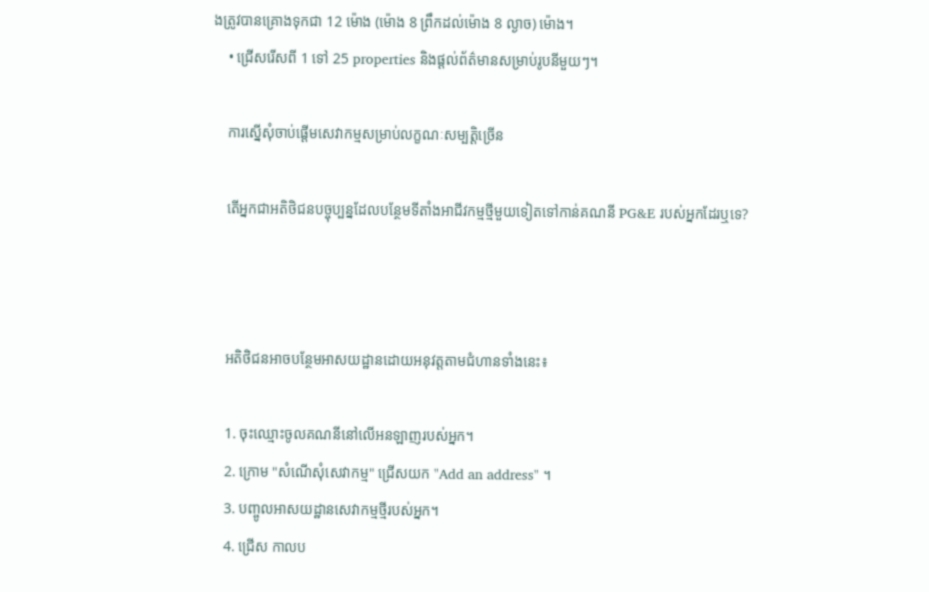ងត្រូវបានគ្រោងទុកជា 12 ម៉ោង (ម៉ោង 8 ព្រឹកដល់ម៉ោង 8 ល្ងាច) ម៉ោង។
    • ជ្រើសរើសពី 1 ទៅ 25 properties និងផ្តល់ព័ត៌មានសម្រាប់រូបនីមួយៗ។

    ការស្នើសុំចាប់ផ្តើមសេវាកម្មសម្រាប់លក្ខណៈសម្បត្តិច្រើន

    តើអ្នកជាអតិថិជនបច្ចុប្បន្នដែលបន្ថែមទីតាំងអាជីវកម្មថ្មីមួយទៀតទៅកាន់គណនី PG&E របស់អ្នកដែរឬទេ?



    អតិថិជនអាចបន្ថែមអាសយដ្ឋានដោយអនុវត្តតាមជំហានទាំងនេះ៖

    1. ចុះឈ្មោះចូលគណនីនៅលើអនឡាញរបស់អ្នក។
    2. ក្រោម "សំណើសុំសេវាកម្ម" ជ្រើសយក "Add an address" ។
    3. បញ្ចូលអាសយដ្ឋានសេវាកម្មថ្មីរបស់អ្នក។
    4. ជ្រើស កាលប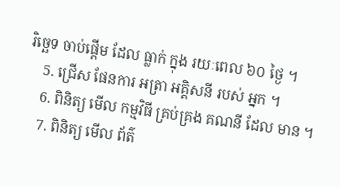រិច្ឆេទ ចាប់ផ្ដើម ដែល ធ្លាក់ ក្នុង រយៈពេល ៦០ ថ្ងៃ ។
    5. ជ្រើស ផែនការ អត្រា អគ្គិសនី របស់ អ្នក ។
    6. ពិនិត្យ មើល កម្មវិធី គ្រប់គ្រង គណនី ដែល មាន ។
    7. ពិនិត្យ មើល ព័ត៌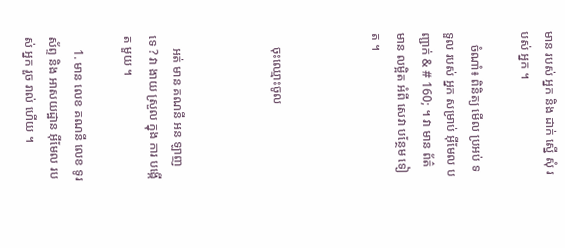មាន របស់ អ្នក និង ដាក់ ស្នើ សុំ របស់ អ្នក ។

    ចំណាំ៖ ពិនិត្យ មើល ប្រអប់ ទទួល របស់ អ្នក សម្រាប់ អ៊ីមែល បញ្ជាក់ & # 160; ។ វា មាន ព័ត៌មាន លម្អិត អំពី សេវា បន្ថែម ទៀត ។



    ចុះឈ្មោះចូល



    អត់ មាន គណនី អន ឡាញ ទេ ? វា ងាយ ស្រួល ក្នុង ការ បង្កើត មួយ ។

    1. មាន លេខ គណនី លេខ ទូរស័ព្ទ និង អាសយដ្ឋាន អ៊ីមែល របស់ អ្នក រួច រាល់ ហើយ ។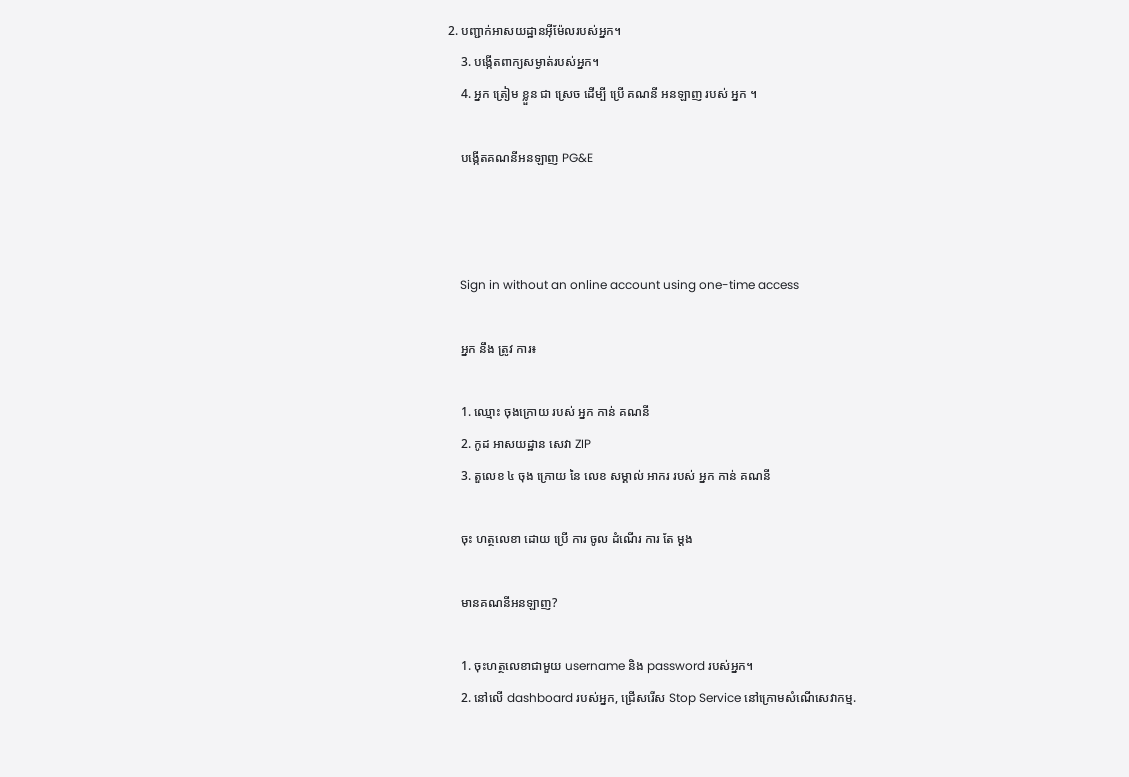2. បញ្ជាក់អាសយដ្ឋានអ៊ីម៉ែលរបស់អ្នក។
    3. បង្កើតពាក្យសម្ងាត់របស់អ្នក។
    4. អ្នក ត្រៀម ខ្លួន ជា ស្រេច ដើម្បី ប្រើ គណនី អនឡាញ របស់ អ្នក ។

    បង្កើតគណនីអនឡាញ PG&E



    Sign in without an online account using one-time access

    អ្នក នឹង ត្រូវ ការ៖

    1. ឈ្មោះ ចុងក្រោយ របស់ អ្នក កាន់ គណនី
    2. កូដ អាសយដ្ឋាន សេវា ZIP
    3. តួលេខ ៤ ចុង ក្រោយ នៃ លេខ សម្គាល់ អាករ របស់ អ្នក កាន់ គណនី

    ចុះ ហត្ថលេខា ដោយ ប្រើ ការ ចូល ដំណើរ ការ តែ ម្ដង

    មានគណនីអនឡាញ?

    1. ចុះហត្ថលេខាជាមួយ username និង password របស់អ្នក។
    2. នៅលើ dashboard របស់អ្នក, ជ្រើសរើស Stop Service នៅក្រោមសំណើសេវាកម្ម.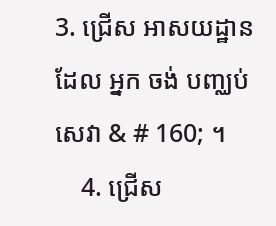3. ជ្រើស អាសយដ្ឋាន ដែល អ្នក ចង់ បញ្ឈប់ សេវា & # 160; ។
    4. ជ្រើស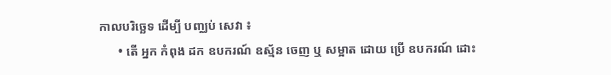កាលបរិច្ឆេទ ដើម្បី បញ្ឈប់ សេវា ៖
      • តើ អ្នក កំពុង ដក ឧបករណ៍ ឧស្ម័ន ចេញ ឬ សម្អាត ដោយ ប្រើ ឧបករណ៍ ដោះ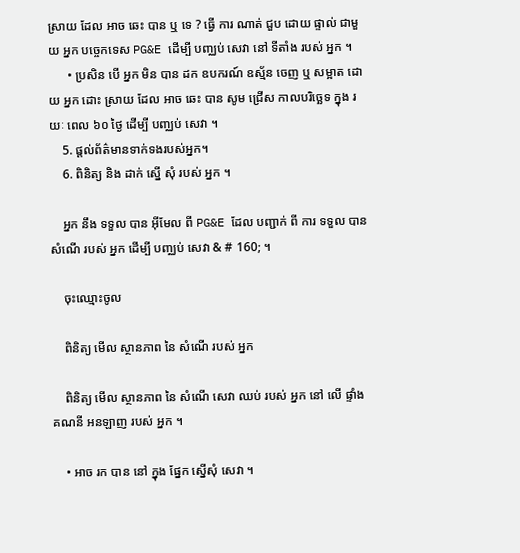ស្រាយ ដែល អាច ឆេះ បាន ឬ ទេ ? ធ្វើ ការ ណាត់ ជួប ដោយ ផ្ទាល់ ជាមួយ អ្នក បច្ចេកទេស PG&E ដើម្បី បញ្ឈប់ សេវា នៅ ទីតាំង របស់ អ្នក ។
      • ប្រសិន បើ អ្នក មិន បាន ដក ឧបករណ៍ ឧស្ម័ន ចេញ ឬ សម្អាត ដោយ អ្នក ដោះ ស្រាយ ដែល អាច ឆេះ បាន សូម ជ្រើស កាលបរិច្ឆេទ ក្នុង រយៈ ពេល ៦០ ថ្ងៃ ដើម្បី បញ្ឈប់ សេវា ។
    5. ផ្តល់ព័ត៌មានទាក់ទងរបស់អ្នក។
    6. ពិនិត្យ និង ដាក់ ស្នើ សុំ របស់ អ្នក ។

    អ្នក នឹង ទទួល បាន អ៊ីមែល ពី PG&E ដែល បញ្ជាក់ ពី ការ ទទួល បាន សំណើ របស់ អ្នក ដើម្បី បញ្ឈប់ សេវា & # 160; ។

    ចុះឈ្មោះចូល

    ពិនិត្យ មើល ស្ថានភាព នៃ សំណើ របស់ អ្នក

    ពិនិត្យ មើល ស្ថានភាព នៃ សំណើ សេវា ឈប់ របស់ អ្នក នៅ លើ ផ្ទាំង គណនី អនឡាញ របស់ អ្នក ។

    • អាច រក បាន នៅ ក្នុង ផ្នែក ស្នើសុំ សេវា ។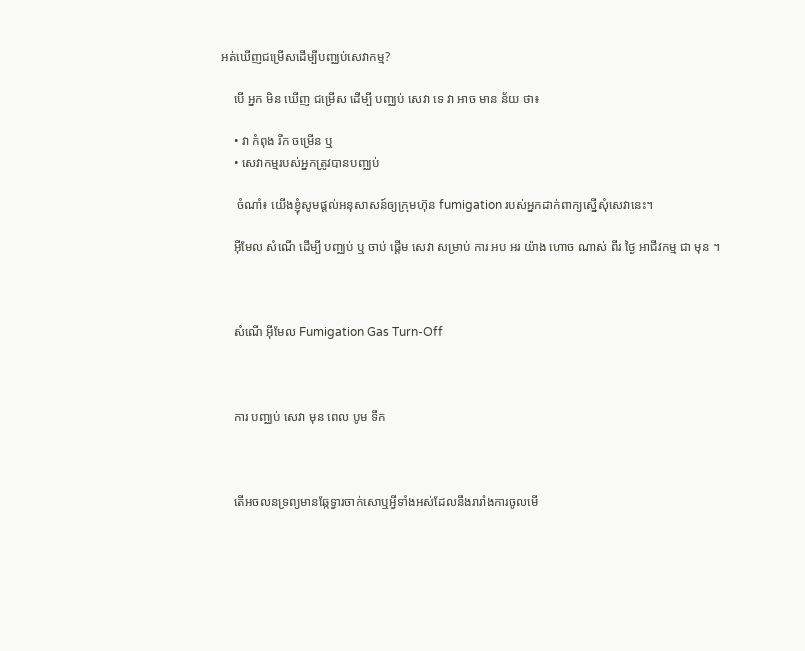អត់ឃើញជម្រើសដើម្បីបញ្ឈប់សេវាកម្ម?

    បើ អ្នក មិន ឃើញ ជម្រើស ដើម្បី បញ្ឈប់ សេវា ទេ វា អាច មាន ន័យ ថា៖

    • វា កំពុង រីក ចម្រើន ឬ
    • សេវាកម្មរបស់អ្នកត្រូវបានបញ្ឈប់

     ចំណាំ៖ យើងខ្ញុំសូមផ្តល់អនុសាសន៍ឲ្យក្រុមហ៊ុន fumigation របស់អ្នកដាក់ពាក្យស្នើសុំសេវានេះ។

    អ៊ីមែល សំណើ ដើម្បី បញ្ឈប់ ឬ ចាប់ ផ្តើម សេវា សម្រាប់ ការ អប អរ យ៉ាង ហោច ណាស់ ពីរ ថ្ងៃ អាជីវកម្ម ជា មុន ។



    សំណើ អ៊ីមែល Fumigation Gas Turn-Off



    ការ បញ្ឈប់ សេវា មុន ពេល បូម ទឹក



    តើអចលនទ្រព្យមានឆ្កែទ្វារចាក់សោឬអ្វីទាំងអស់ដែលនឹងរារាំងការចូលមើ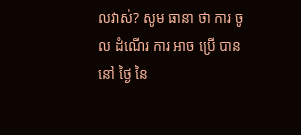លវាស់? សូម ធានា ថា ការ ចូល ដំណើរ ការ អាច ប្រើ បាន នៅ ថ្ងៃ នៃ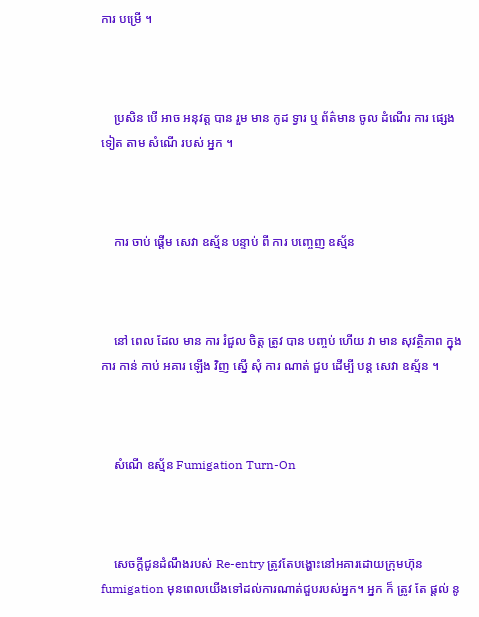ការ បម្រើ ។



    ប្រសិន បើ អាច អនុវត្ត បាន រួម មាន កូដ ទ្វារ ឬ ព័ត៌មាន ចូល ដំណើរ ការ ផ្សេង ទៀត តាម សំណើ របស់ អ្នក ។



    ការ ចាប់ ផ្តើម សេវា ឧស្ម័ន បន្ទាប់ ពី ការ បញ្ចេញ ឧស្ម័ន



    នៅ ពេល ដែល មាន ការ រំជួល ចិត្ត ត្រូវ បាន បញ្ចប់ ហើយ វា មាន សុវត្ថិភាព ក្នុង ការ កាន់ កាប់ អគារ ឡើង វិញ ស្នើ សុំ ការ ណាត់ ជួប ដើម្បី បន្ត សេវា ឧស្ម័ន ។



    សំណើ ឧស្ម័ន Fumigation Turn-On



    សេចក្ដីជូនដំណឹងរបស់ Re-entry ត្រូវតែបង្ហោះនៅអគារដោយក្រុមហ៊ុន fumigation មុនពេលយើងទៅដល់ការណាត់ជួបរបស់អ្នក។ អ្នក ក៏ ត្រូវ តែ ផ្តល់ នូ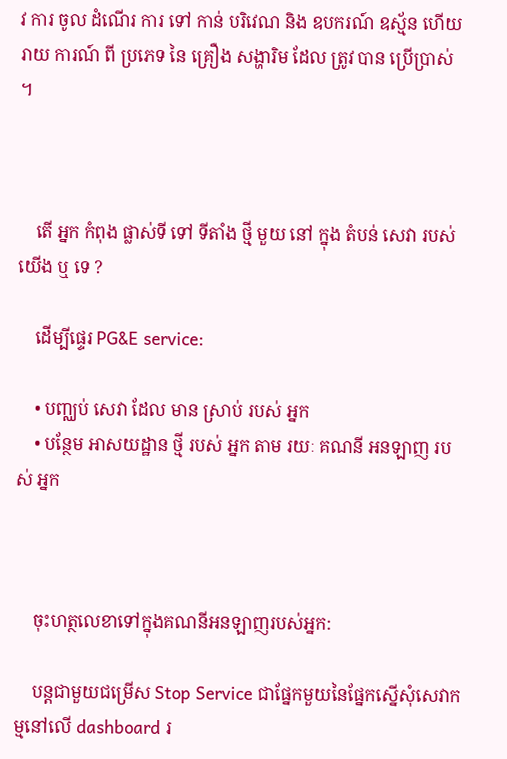វ ការ ចូល ដំណើរ ការ ទៅ កាន់ បរិវេណ និង ឧបករណ៍ ឧស្ម័ន ហើយ រាយ ការណ៍ ពី ប្រភេទ នៃ គ្រឿង សង្ហារិម ដែល ត្រូវ បាន ប្រើប្រាស់ ។



    តើ អ្នក កំពុង ផ្លាស់ទី ទៅ ទីតាំង ថ្មី មួយ នៅ ក្នុង តំបន់ សេវា របស់ យើង ឬ ទេ ?

    ដើម្បីផ្ទេរ PG&E service:

    • បញ្ឈប់ សេវា ដែល មាន ស្រាប់ របស់ អ្នក
    • បន្ថែម អាសយដ្ឋាន ថ្មី របស់ អ្នក តាម រយៈ គណនី អនឡាញ របស់ អ្នក



    ចុះហត្ថលេខាទៅក្នុងគណនីអនឡាញរបស់អ្នក:

    បន្តជាមួយជម្រើស Stop Service ជាផ្នែកមួយនៃផ្នែកស្នើសុំសេវាកម្មនៅលើ dashboard រ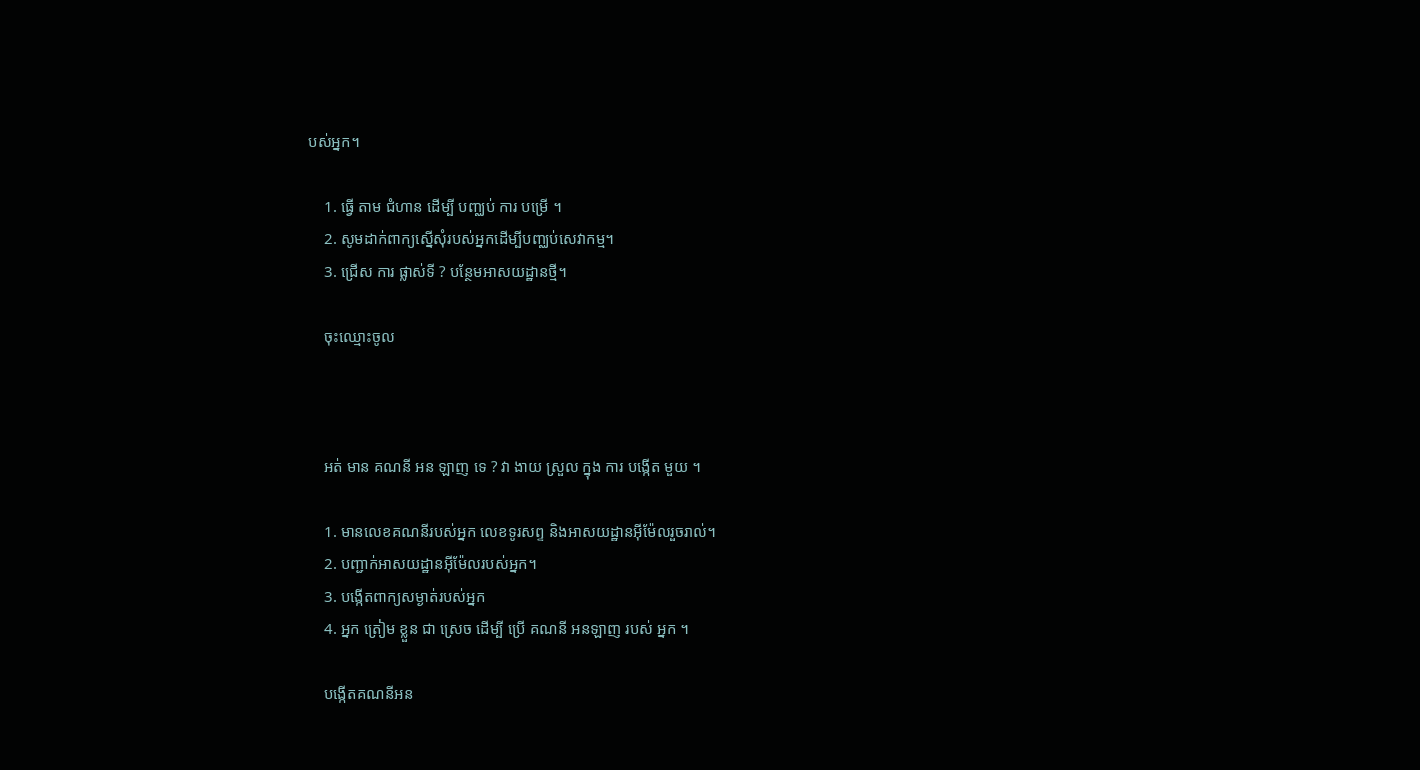បស់អ្នក។

    1. ធ្វើ តាម ជំហាន ដើម្បី បញ្ឈប់ ការ បម្រើ ។
    2. សូមដាក់ពាក្យស្នើសុំរបស់អ្នកដើម្បីបញ្ឈប់សេវាកម្ម។
    3. ជ្រើស ការ ផ្លាស់ទី ? បន្ថែមអាសយដ្ឋានថ្មី។

    ចុះឈ្មោះចូល



    អត់ មាន គណនី អន ឡាញ ទេ ? វា ងាយ ស្រួល ក្នុង ការ បង្កើត មួយ ។

    1. មានលេខគណនីរបស់អ្នក លេខទូរសព្ទ និងអាសយដ្ឋានអ៊ីម៉ែលរួចរាល់។
    2. បញ្ជាក់អាសយដ្ឋានអ៊ីម៉ែលរបស់អ្នក។
    3. បង្កើតពាក្យសម្ងាត់របស់អ្នក
    4. អ្នក ត្រៀម ខ្លួន ជា ស្រេច ដើម្បី ប្រើ គណនី អនឡាញ របស់ អ្នក ។

    បង្កើតគណនីអន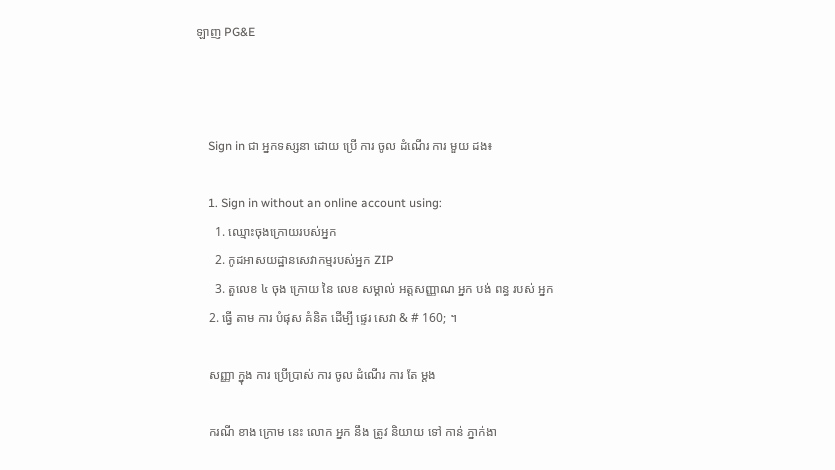ឡាញ PG&E



    Sign in ជា អ្នកទស្សនា ដោយ ប្រើ ការ ចូល ដំណើរ ការ មួយ ដង៖

    1. Sign in without an online account using:
      1. ឈ្មោះចុងក្រោយរបស់អ្នក
      2. កូដអាសយដ្ឋានសេវាកម្មរបស់អ្នក ZIP
      3. តួលេខ ៤ ចុង ក្រោយ នៃ លេខ សម្គាល់ អត្តសញ្ញាណ អ្នក បង់ ពន្ធ របស់ អ្នក
    2. ធ្វើ តាម ការ បំផុស គំនិត ដើម្បី ផ្ទេរ សេវា & # 160; ។

    សញ្ញា ក្នុង ការ ប្រើប្រាស់ ការ ចូល ដំណើរ ការ តែ ម្ដង

    ករណី ខាង ក្រោម នេះ លោក អ្នក នឹង ត្រូវ និយាយ ទៅ កាន់ ភ្នាក់ងា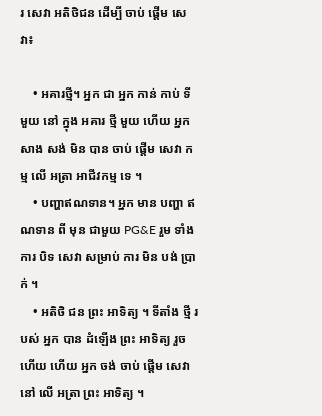រ សេវា អតិថិជន ដើម្បី ចាប់ ផ្តើម សេវា៖

    • អគារថ្មី។ អ្នក ជា អ្នក កាន់ កាប់ ទី មួយ នៅ ក្នុង អគារ ថ្មី មួយ ហើយ អ្នក សាង សង់ មិន បាន ចាប់ ផ្តើម សេវា កម្ម លើ អត្រា អាជីវកម្ម ទេ ។
    • បញ្ហាឥណទាន។ អ្នក មាន បញ្ហា ឥណទាន ពី មុន ជាមួយ PG&E រួម ទាំង ការ បិទ សេវា សម្រាប់ ការ មិន បង់ ប្រាក់ ។
    • អតិថិ ជន ព្រះ អាទិត្យ ។ ទីតាំង ថ្មី របស់ អ្នក បាន ដំឡើង ព្រះ អាទិត្យ រួច ហើយ ហើយ អ្នក ចង់ ចាប់ ផ្តើម សេវា នៅ លើ អត្រា ព្រះ អាទិត្យ ។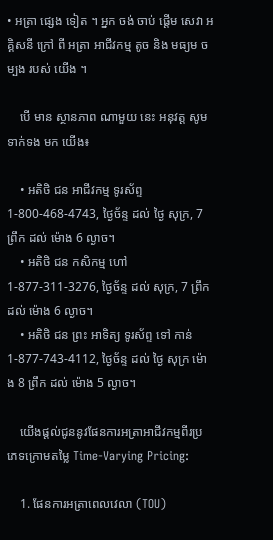• អត្រា ផ្សេង ទៀត ។ អ្នក ចង់ ចាប់ ផ្តើម សេវា អគ្គិសនី ក្រៅ ពី អត្រា អាជីវកម្ម តូច និង មធ្យម ចម្បង របស់ យើង ។

    បើ មាន ស្ថានភាព ណាមួយ នេះ អនុវត្ត សូម ទាក់ទង មក យើង៖

    • អតិថិ ជន អាជីវកម្ម ទូរស័ព្ទ 1-800-468-4743, ថ្ងៃច័ន្ទ ដល់ ថ្ងៃ សុក្រ, 7 ព្រឹក ដល់ ម៉ោង 6 ល្ងាច។
    • អតិថិ ជន កសិកម្ម ហៅ 1-877-311-3276, ថ្ងៃច័ន្ទ ដល់ សុក្រ, 7 ព្រឹក ដល់ ម៉ោង 6 ល្ងាច។
    • អតិថិ ជន ព្រះ អាទិត្យ ទូរស័ព្ទ ទៅ កាន់ 1-877-743-4112, ថ្ងៃច័ន្ទ ដល់ ថ្ងៃ សុក្រ ម៉ោង 8 ព្រឹក ដល់ ម៉ោង 5 ល្ងាច។

    យើងផ្តល់ជូននូវផែនការអត្រាអាជីវកម្មពីរប្រភេទក្រោមតម្លៃ Time-Varying Pricing:

    1. ផែនការអត្រាពេលវេលា (TOU)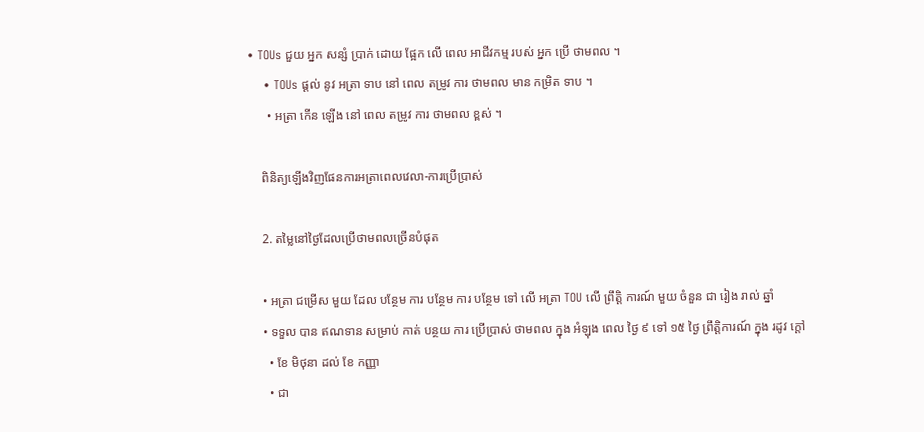• TOUs ជួយ អ្នក សន្សំ ប្រាក់ ដោយ ផ្អែក លើ ពេល អាជីវកម្ម របស់ អ្នក ប្រើ ថាមពល ។
    • TOUs ផ្តល់ នូវ អត្រា ទាប នៅ ពេល តម្រូវ ការ ថាមពល មាន កម្រិត ទាប ។
      • អត្រា កើន ឡើង នៅ ពេល តម្រូវ ការ ថាមពល ខ្ពស់ ។

    ពិនិត្យឡើងវិញផែនការអត្រាពេលវេលា-ការប្រើប្រាស់

    2. តម្លៃនៅថ្ងៃដែលប្រើថាមពលច្រើនបំផុត

    • អត្រា ជម្រើស មួយ ដែល បន្ថែម ការ បន្ថែម ការ បន្ថែម ទៅ លើ អត្រា TOU លើ ព្រឹត្តិ ការណ៍ មួយ ចំនួន ជា រៀង រាល់ ឆ្នាំ
    • ទទួល បាន ឥណទាន សម្រាប់ កាត់ បន្ថយ ការ ប្រើប្រាស់ ថាមពល ក្នុង អំឡុង ពេល ថ្ងៃ ៩ ទៅ ១៥ ថ្ងៃ ព្រឹត្តិការណ៍ ក្នុង រដូវ ក្តៅ
      • ខែ មិថុនា ដល់ ខែ កញ្ញា
      • ជា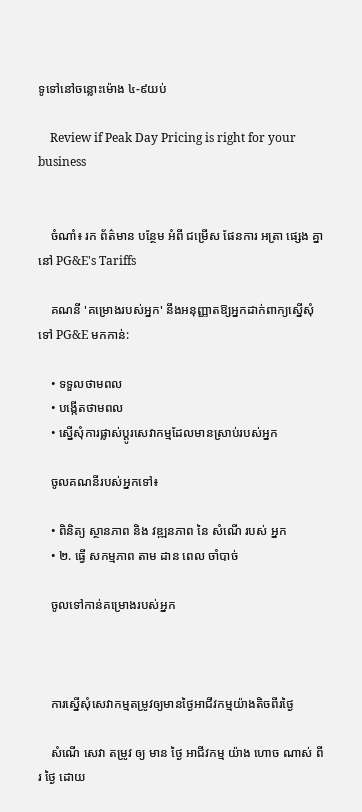ទូទៅនៅចន្លោះម៉ោង ៤-៩យប់

    Review if Peak Day Pricing is right for your business


    ចំណាំ៖ រក ព័ត៌មាន បន្ថែម អំពី ជម្រើស ផែនការ អត្រា ផ្សេង គ្នា នៅ PG&E's Tariffs

    គណនី 'គម្រោងរបស់អ្នក' នឹងអនុញ្ញាតឱ្យអ្នកដាក់ពាក្យស្នើសុំទៅ PG&E មកកាន់:

    • ទទួលថាមពល
    • បង្កើតថាមពល
    • ស្នើសុំការផ្លាស់ប្តូរសេវាកម្មដែលមានស្រាប់របស់អ្នក

    ចូលគណនីរបស់អ្នកទៅ៖

    • ពិនិត្យ ស្ថានភាព និង វឌ្ឍនភាព នៃ សំណើ របស់ អ្នក
    • ២. ធ្វើ សកម្មភាព តាម ដាន ពេល ចាំបាច់

    ចូលទៅកាន់គម្រោងរបស់អ្នក



    ការស្នើសុំសេវាកម្មតម្រូវឲ្យមានថ្ងៃអាជីវកម្មយ៉ាងតិចពីរថ្ងៃ

    សំណើ សេវា តម្រូវ ឲ្យ មាន ថ្ងៃ អាជីវកម្ម យ៉ាង ហោច ណាស់ ពីរ ថ្ងៃ ដោយ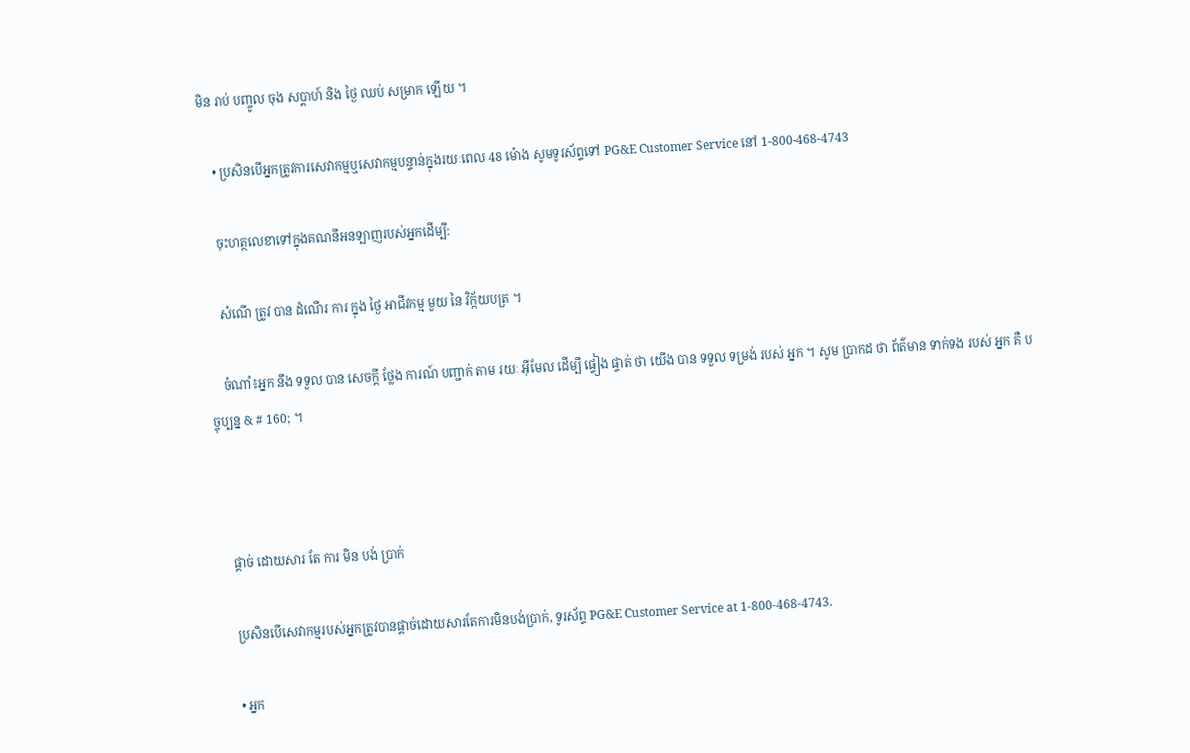មិន រាប់ បញ្ចូល ចុង សប្តាហ៍ និង ថ្ងៃ ឈប់ សម្រាក ឡើយ ។

    • ប្រសិនបើអ្នកត្រូវការសេវាកម្មឬសេវាកម្មបន្ទាន់ក្នុងរយៈពេល 48 ម៉ោង សូមទូរស័ព្ទទៅ PG&E Customer Service នៅ 1-800-468-4743

    ចុះហត្ថលេខាទៅក្នុងគណនីអនឡាញរបស់អ្នកដើម្បី:

    សំណើ ត្រូវ បាន ដំណើរ ការ ក្នុង ថ្ងៃ អាជីវកម្ម មួយ នៃ វិក្ក័យបត្រ ។

    ចំណាំ៖អ្នក នឹង ទទួល បាន សេចក្តី ថ្លែង ការណ៍ បញ្ជាក់ តាម រយៈ អ៊ីមែល ដើម្បី ផ្ទៀង ផ្ទាត់ ថា យើង បាន ទទួល ទម្រង់ របស់ អ្នក ។ សូម ប្រាកដ ថា ព័ត៌មាន ទាក់ទង របស់ អ្នក គឺ បច្ចុប្បន្ន & # 160; ។



    ផ្តាច់ ដោយសារ តែ ការ មិន បង់ ប្រាក់

    ប្រសិនបើសេវាកម្មរបស់អ្នកត្រូវបានផ្តាច់ដោយសារតែការមិនបង់ប្រាក់, ទូរស័ព្ទ PG&E Customer Service at 1-800-468-4743.

    • អ្នក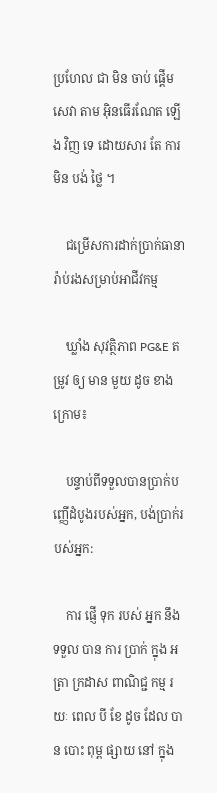ប្រហែល ជា មិន ចាប់ ផ្តើម សេវា តាម អ៊ិនធើរណែត ឡើង វិញ ទេ ដោយសារ តែ ការ មិន បង់ ថ្លៃ ។

    ជម្រើសការដាក់ប្រាក់ធានារ៉ាប់រងសម្រាប់អាជីវកម្ម

    ឃ្លាំង សុវត្ថិភាព PG&E តម្រូវ ឲ្យ មាន មួយ ដូច ខាង ក្រោម៖

    បន្ទាប់ពីទទួលបានប្រាក់បញ្ញើដំបូងរបស់អ្នក, បង់ប្រាក់របស់អ្នក:

    ការ ផ្ញើ ទុក របស់ អ្នក នឹង ទទួល បាន ការ ប្រាក់ ក្នុង អត្រា ក្រដាស ពាណិជ្ជ កម្ម រយៈ ពេល បី ខែ ដូច ដែល បាន បោះ ពុម្ព ផ្សាយ នៅ ក្នុង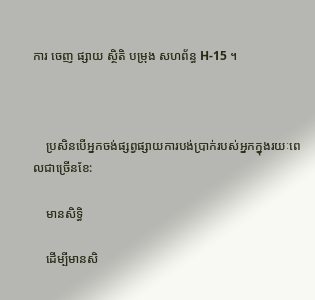ការ ចេញ ផ្សាយ ស្ថិតិ បម្រុង សហព័ន្ធ H-15 ។



    ប្រសិនបើអ្នកចង់ផ្សព្វផ្សាយការបង់ប្រាក់របស់អ្នកក្នុងរយៈពេលជាច្រើនខែ:

    មានសិទ្ធិ

    ដើម្បីមានសិ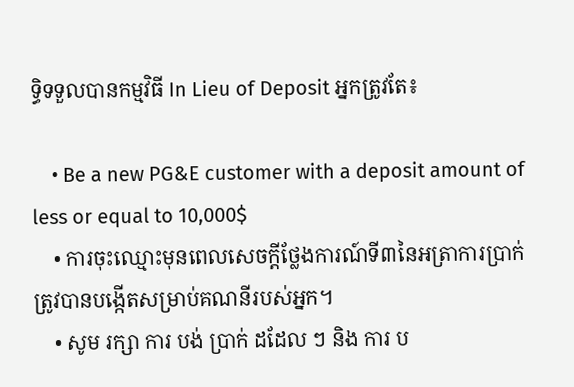ទ្ធិទទួលបានកម្មវិធី In Lieu of Deposit អ្នកត្រូវតែ៖

    • Be a new PG&E customer with a deposit amount of less or equal to 10,000$
    • ការចុះឈ្មោះមុនពេលសេចក្តីថ្លែងការណ៍ទី៣នៃអត្រាការប្រាក់ត្រូវបានបង្កើតសម្រាប់គណនីរបស់អ្នក។
    • សូម រក្សា ការ បង់ ប្រាក់ ដដែល ៗ និង ការ ប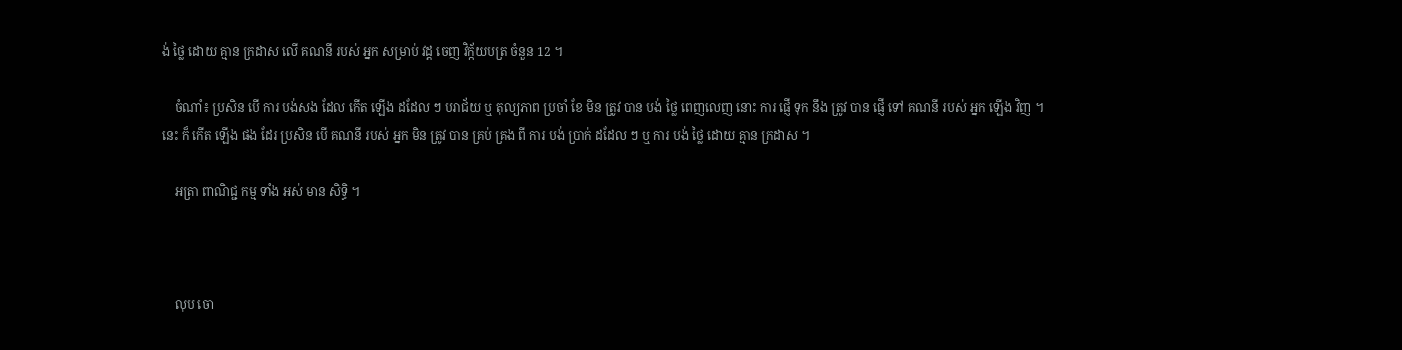ង់ ថ្លៃ ដោយ គ្មាន ក្រដាស លើ គណនី របស់ អ្នក សម្រាប់ វដ្ត ចេញ វិក្ក័យបត្រ ចំនួន 12 ។

    ចំណាំ៖ ប្រសិន បើ ការ បង់សង ដែល កើត ឡើង ដដែល ៗ បរាជ័យ ឬ តុល្យភាព ប្រចាំ ខែ មិន ត្រូវ បាន បង់ ថ្លៃ ពេញលេញ នោះ ការ ផ្ញើ ទុក នឹង ត្រូវ បាន ផ្ញើ ទៅ គណនី របស់ អ្នក ឡើង វិញ ។ នេះ ក៏ កើត ឡើង ផង ដែរ ប្រសិន បើ គណនី របស់ អ្នក មិន ត្រូវ បាន គ្រប់ គ្រង ពី ការ បង់ ប្រាក់ ដដែល ៗ ឬ ការ បង់ ថ្លៃ ដោយ គ្មាន ក្រដាស ។

    អត្រា ពាណិជ្ជ កម្ម ទាំង អស់ មាន សិទ្ធិ ។



    លុប ចោ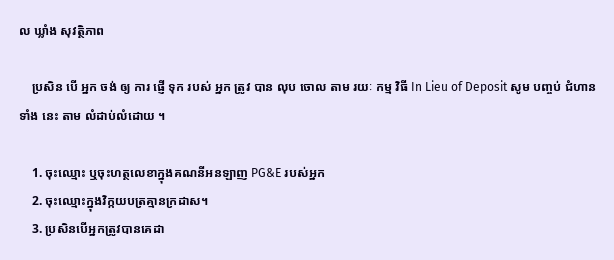ល ឃ្លាំង សុវត្ថិភាព

    ប្រសិន បើ អ្នក ចង់ ឲ្យ ការ ផ្ញើ ទុក របស់ អ្នក ត្រូវ បាន លុប ចោល តាម រយៈ កម្ម វិធី In Lieu of Deposit សូម បញ្ចប់ ជំហាន ទាំង នេះ តាម លំដាប់លំដោយ ។

    1. ចុះឈ្មោះ ឬចុះហត្ថលេខាក្នុងគណនីអនឡាញ PG&E របស់អ្នក
    2. ចុះឈ្មោះក្នុងវិក្កយបត្រគ្មានក្រដាស។
    3. ប្រសិនបើអ្នកត្រូវបានគេដា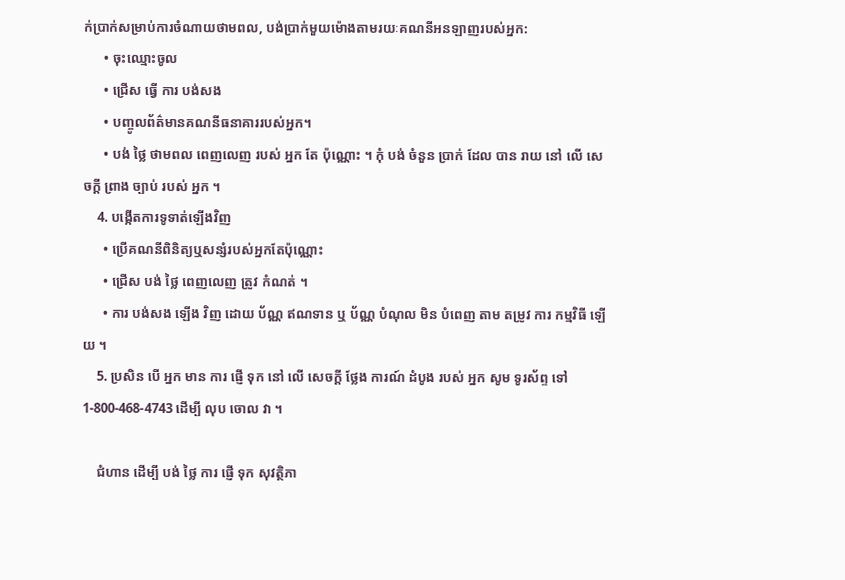ក់ប្រាក់សម្រាប់ការចំណាយថាមពល, បង់ប្រាក់មួយម៉ោងតាមរយៈគណនីអនឡាញរបស់អ្នក:
      • ចុះឈ្មោះចូល
      • ជ្រើស ធ្វើ ការ បង់សង
      • បញ្ចូលព័ត៌មានគណនីធនាគាររបស់អ្នក។
      • បង់ ថ្លៃ ថាមពល ពេញលេញ របស់ អ្នក តែ ប៉ុណ្ណោះ ។ កុំ បង់ ចំនួន ប្រាក់ ដែល បាន រាយ នៅ លើ សេចក្តី ព្រាង ច្បាប់ របស់ អ្នក ។
    4. បង្កើតការទូទាត់ឡើងវិញ
      • ប្រើគណនីពិនិត្យឬសន្សំរបស់អ្នកតែប៉ុណ្ណោះ
      • ជ្រើស បង់ ថ្លៃ ពេញលេញ ត្រូវ កំណត់ ។
      • ការ បង់សង ឡើង វិញ ដោយ ប័ណ្ណ ឥណទាន ឬ ប័ណ្ណ បំណុល មិន បំពេញ តាម តម្រូវ ការ កម្មវិធី ឡើយ ។
    5. ប្រសិន បើ អ្នក មាន ការ ផ្ញើ ទុក នៅ លើ សេចក្តី ថ្លែង ការណ៍ ដំបូង របស់ អ្នក សូម ទូរស័ព្ទ ទៅ 1-800-468-4743 ដើម្បី លុប ចោល វា ។

    ជំហាន ដើម្បី បង់ ថ្លៃ ការ ផ្ញើ ទុក សុវត្ថិភា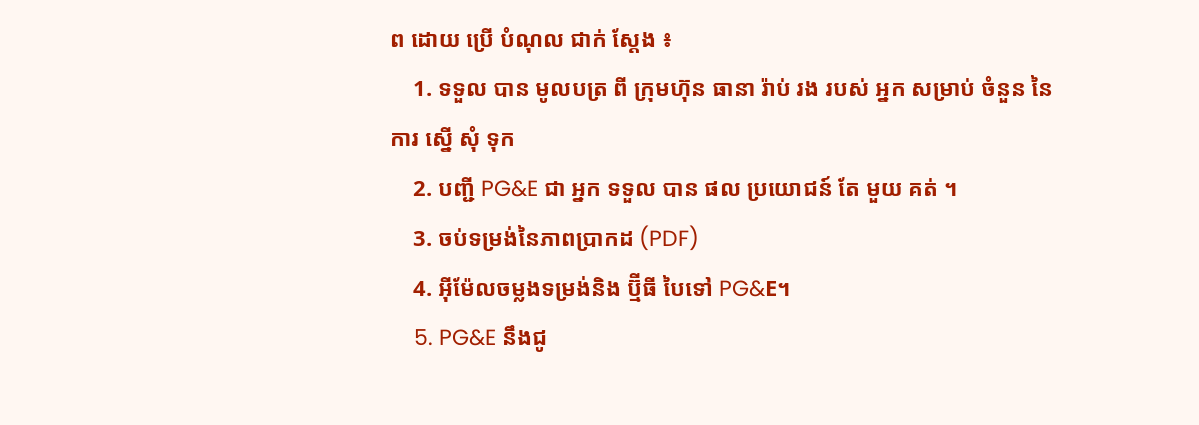ព ដោយ ប្រើ បំណុល ជាក់ ស្តែង ៖
    1. ទទួល បាន មូលបត្រ ពី ក្រុមហ៊ុន ធានា រ៉ាប់ រង របស់ អ្នក សម្រាប់ ចំនួន នៃ ការ ស្នើ សុំ ទុក
    2. បញ្ជី PG&E ជា អ្នក ទទួល បាន ផល ប្រយោជន៍ តែ មួយ គត់ ។
    3. ចប់ទម្រង់នៃភាពប្រាកដ (PDF)
    4. អ៊ីម៉ែលចម្លងទម្រង់និង ប៊្មីធី បៃទៅ PG&E។
    5. PG&E នឹងជូ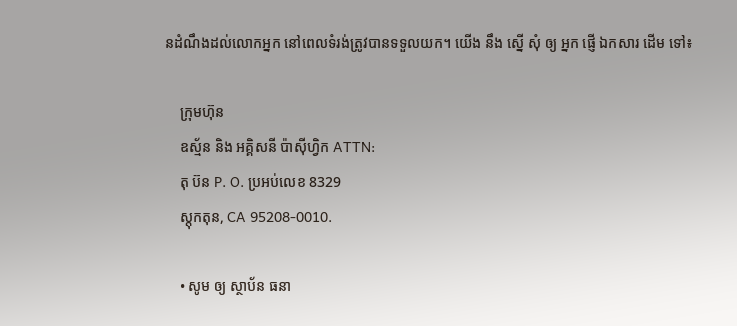នដំណឹងដល់លោកអ្នក នៅពេលទំរង់ត្រូវបានទទួលយក។ យើង នឹង ស្នើ សុំ ឲ្យ អ្នក ផ្ញើ ឯកសារ ដើម ទៅ៖

    ក្រុមហ៊ុន
    ឧស្ម័ន និង អគ្គិសនី ប៉ាស៊ីហ្វិក ATTN:
    តុ ប៊ន P. O. ប្រអប់លេខ 8329
    ស្តុកតុន, CA 95208-0010.

    • សូម ឲ្យ ស្ថាប័ន ធនា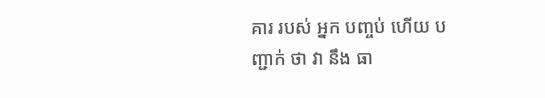គារ របស់ អ្នក បញ្ចប់ ហើយ បញ្ជាក់ ថា វា នឹង ធា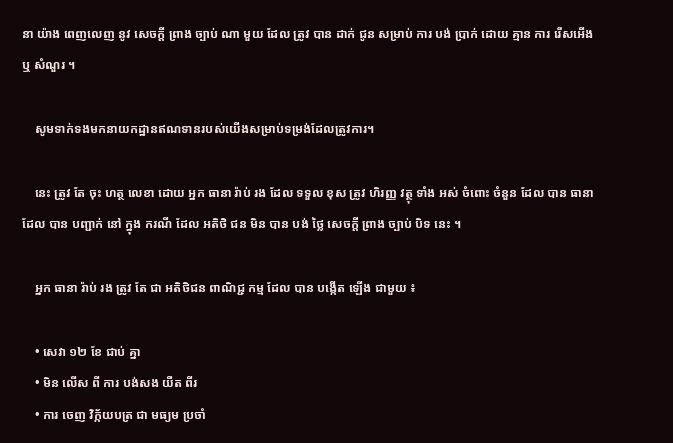នា យ៉ាង ពេញលេញ នូវ សេចក្តី ព្រាង ច្បាប់ ណា មួយ ដែល ត្រូវ បាន ដាក់ ជូន សម្រាប់ ការ បង់ ប្រាក់ ដោយ គ្មាន ការ រើសអើង ឬ សំណួរ ។

    សូមទាក់ទងមកនាយកដ្ឋានឥណទានរបស់យើងសម្រាប់ទម្រង់ដែលត្រូវការ។

    នេះ ត្រូវ តែ ចុះ ហត្ថ លេខា ដោយ អ្នក ធានា រ៉ាប់ រង ដែល ទទួល ខុស ត្រូវ ហិរញ្ញ វត្ថុ ទាំង អស់ ចំពោះ ចំនួន ដែល បាន ធានា ដែល បាន បញ្ជាក់ នៅ ក្នុង ករណី ដែល អតិថិ ជន មិន បាន បង់ ថ្លៃ សេចក្តី ព្រាង ច្បាប់ បិទ នេះ ។

    អ្នក ធានា រ៉ាប់ រង ត្រូវ តែ ជា អតិថិជន ពាណិជ្ជ កម្ម ដែល បាន បង្កើត ឡើង ជាមួយ ៖

    • សេវា ១២ ខែ ជាប់ គ្នា
    • មិន លើស ពី ការ បង់សង យឺត ពីរ
    • ការ ចេញ វិក្ក័យបត្រ ជា មធ្យម ប្រចាំ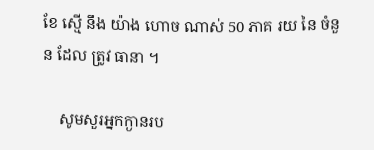ខែ ស្មើ នឹង យ៉ាង ហោច ណាស់ 50 ភាគ រយ នៃ ចំនួន ដែល ត្រូវ ធានា ។

    សូមសួរអ្នកក្ងានរប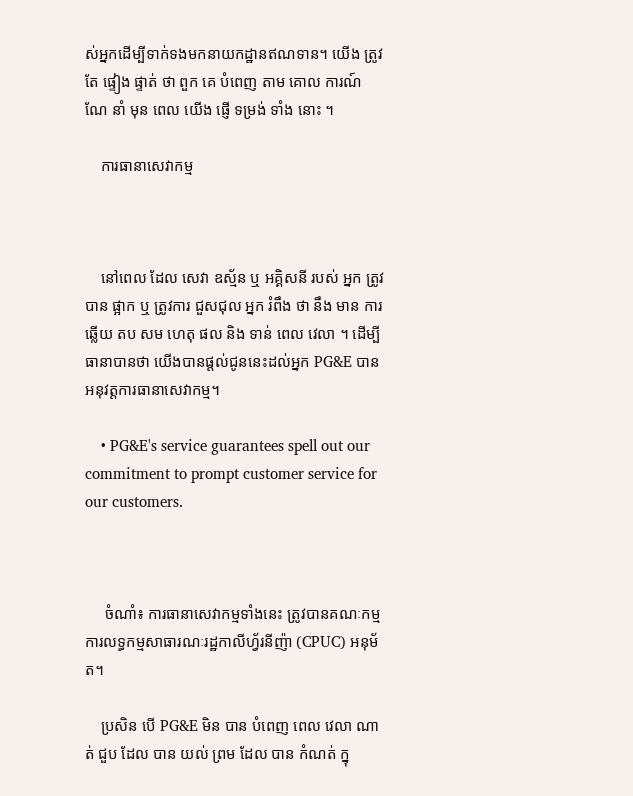ស់អ្នកដើម្បីទាក់ទងមកនាយកដ្ឋានឥណទាន។ យើង ត្រូវ តែ ផ្ទៀង ផ្ទាត់ ថា ពួក គេ បំពេញ តាម គោល ការណ៍ ណែ នាំ មុន ពេល យើង ផ្ញើ ទម្រង់ ទាំង នោះ ។

    ការធានាសេវាកម្ម



    នៅពេល ដែល សេវា ឧស្ម័ន ឬ អគ្គិសនី របស់ អ្នក ត្រូវ បាន ផ្អាក ឬ ត្រូវការ ជួសជុល អ្នក រំពឹង ថា នឹង មាន ការ ឆ្លើយ តប សម ហេតុ ផល និង ទាន់ ពេល វេលា ។ ដើម្បីធានាបានថា យើងបានផ្តល់ជូននេះដល់អ្នក PG&E បានអនុវត្តការធានាសេវាកម្ម។

    • PG&E's service guarantees spell out our commitment to prompt customer service for our customers.



     ចំណាំ៖ ការធានាសេវាកម្មទាំងនេះ ត្រូវបានគណៈកម្មការលទ្ធកម្មសាធារណៈរដ្ឋកាលីហ្វ័រនីញ៉ា (CPUC) អនុម័ត។

    ប្រសិន បើ PG&E មិន បាន បំពេញ ពេល វេលា ណាត់ ជួប ដែល បាន យល់ ព្រម ដែល បាន កំណត់ ក្នុ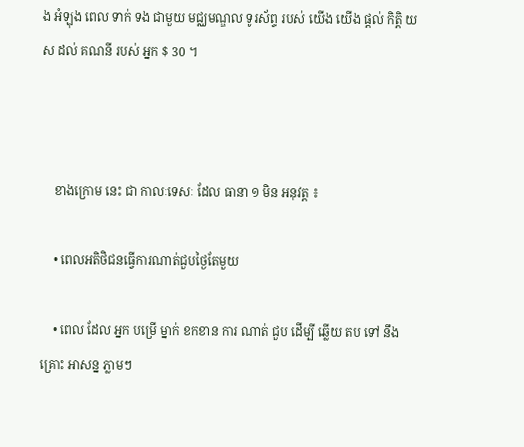ង អំឡុង ពេល ទាក់ ទង ជាមួយ មជ្ឈមណ្ឌល ទូរស័ព្ទ របស់ យើង យើង ផ្តល់ កិត្តិ យស ដល់ គណនី របស់ អ្នក $ 30 ។



    ខាងក្រោម នេះ ជា កាលៈទេសៈ ដែល ធានា ១ មិន អនុវត្ត ៖

    • ពេលអតិថិជនធ្វើការណាត់ជួបថ្ងៃតែមួយ

    • ពេល ដែល អ្នក បម្រើ ម្នាក់ ខកខាន ការ ណាត់ ជួប ដើម្បី ឆ្លើយ តប ទៅ នឹង គ្រោះ អាសន្ន ភ្លាមៗ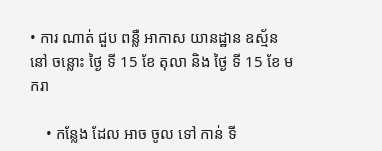• ការ ណាត់ ជួប ពន្លឺ អាកាស យានដ្ឋាន ឧស្ម័ន នៅ ចន្លោះ ថ្ងៃ ទី 15 ខែ តុលា និង ថ្ងៃ ទី 15 ខែ មករា

    • កន្លែង ដែល អាច ចូល ទៅ កាន់ ទី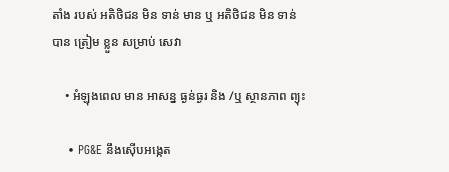តាំង របស់ អតិថិជន មិន ទាន់ មាន ឬ អតិថិជន មិន ទាន់ បាន ត្រៀម ខ្លួន សម្រាប់ សេវា

    • អំឡុងពេល មាន អាសន្ន ធ្ងន់ធ្ងរ និង /ឬ ស្ថានភាព ព្យុះ

    • PG&E នឹងស៊ើបអង្កេត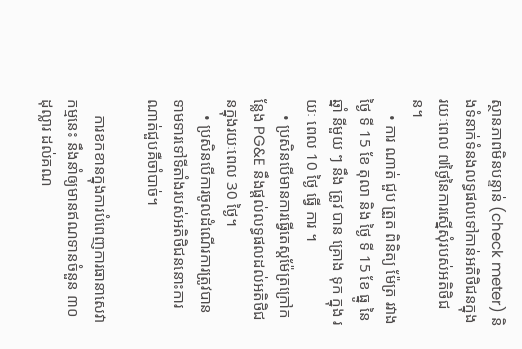ស្ថានភាពមិនបន្ទាន់ (check meter) និងទំនាក់ទំនងលទ្ធផលទៅកាន់អតិថិជនក្នុងរយៈពេល ៧ថ្ងៃនៃការស្នើសុំរបស់អតិថិជន។
    • ការ ណាត់ ជួប ត្រួត ពិនិត្យ ម៉ែត្រ រវាង ថ្ងៃ ទី 15 ខែ តុលា និង ថ្ងៃ ទី 15 ខែ ធ្នូ នៃ ឆ្នាំ នីមួយ ៗ នឹង ត្រូវ បាន គ្រោង ទុក ក្នុង រយៈ ពេល 10 ថ្ងៃ ធ្វើ ការ ។
    • ប្រសិនបើមានការធ្វើតេស្តម៉ែត្រក្រៅកន្លែង PG&E នឹងផ្តល់លទ្ធផលដល់អតិថិជនក្នុងរយៈពេល 30 ថ្ងៃ។
    • ប្រសិនបើការចូលដំណើរការត្រូវបានទាមទារទៅទីតាំងរបស់អតិថិជននោះការណាត់ជួបគឺចាំបាច់។

    ការខកខានក្នុងការបំពេញការធានាសេវាកម្មនេះ នឹងនាំឲ្យមានឥណទានចំនួន ៣០ ដុល្លារ ដល់គណ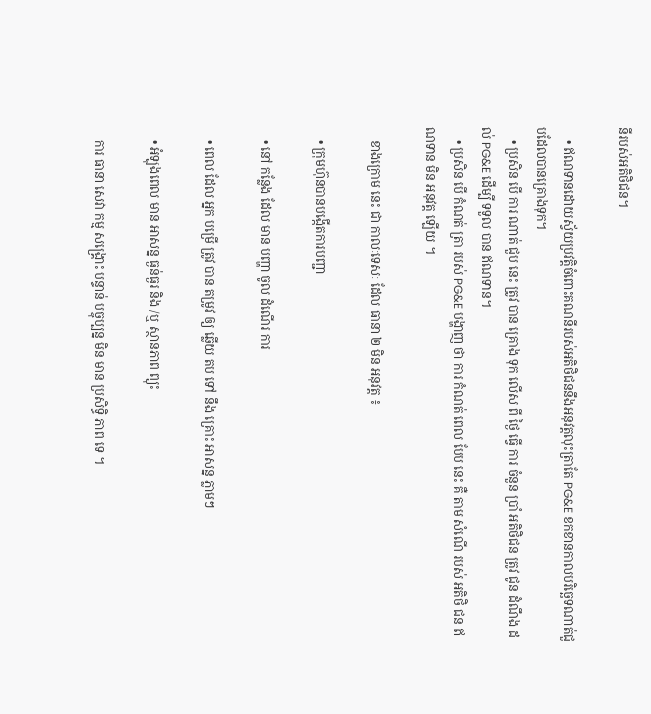នីរបស់អតិថិជន។

    • ឥណទានដោយស្វ័យប្រវត្តិចំពោះគណនីរបស់អតិថិជននឹងអនុវត្តលុះត្រាតែ PG&E ខកខានកាលបរិច្ឆេទណាត់ជួបដែលបានគ្រោងទុក។
    • ប្រសិន បើ ការ ណាត់ ជួប នេះ ត្រូវ បាន គ្រោង ទុក លើស ពី ថ្ងៃ ធ្វើ ការ ចំនួន ប្រាំ អតិថិជន ត្រូវ ជូន ដំណឹង ដល់ PG&E ដើម្បី ទទួល បាន ឥណទាន។
    • ប្រសិន បើ កំណត់ ត្រា របស់ PG&E បង្ហាញ ថា ការ កំណត់ ពេល បែប នេះ គឺ តាម សំណើ របស់ អតិថិ ជន ឥណទាន មិន អនុវត្ត ឡើយ ។

    ខាងក្រោម នេះ ជា កាលៈទេសៈ ដែល ធានា ២ មិន អនុវត្ត ៖

    • ក្រុមហ៊ុនបានបង្កើតការបញ្ជា

    • នៅ កន្លែង ដែល មាន បញ្ហា ចូល ដំណើរ ការ

    • ពេល ដែល អ្នក បម្រើ ត្រូវ បាន តម្រូវ ឲ្យ ឆ្លើយ តប ទៅ នឹង គ្រោះ អាសន្ន ភ្លាមៗ

    • អំឡុងពេល មាន អាសន្ន ធ្ងន់ធ្ងរ និង /ឬ ស្ថានភាព ព្យុះ

    ការ ធានា សេវា កម្ម សង្គ្រោះ បន្ទាន់ បច្ចុប្បន្ន មិន មាន ប្រសិទ្ធិ ភាព ទេ ។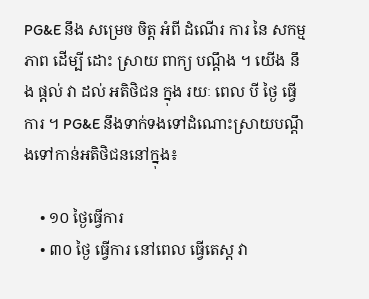PG&E នឹង សម្រេច ចិត្ត អំពី ដំណើរ ការ នៃ សកម្ម ភាព ដើម្បី ដោះ ស្រាយ ពាក្យ បណ្តឹង ។ យើង នឹង ផ្តល់ វា ដល់ អតិថិជន ក្នុង រយៈ ពេល បី ថ្ងៃ ធ្វើ ការ ។ PG&E នឹងទាក់ទងទៅដំណោះស្រាយបណ្តឹងទៅកាន់អតិថិជននៅក្នុង៖

    • ១០ ថ្ងៃធ្វើការ
    • ៣០ ថ្ងៃ ធ្វើការ នៅពេល ធ្វើតេស្ត វា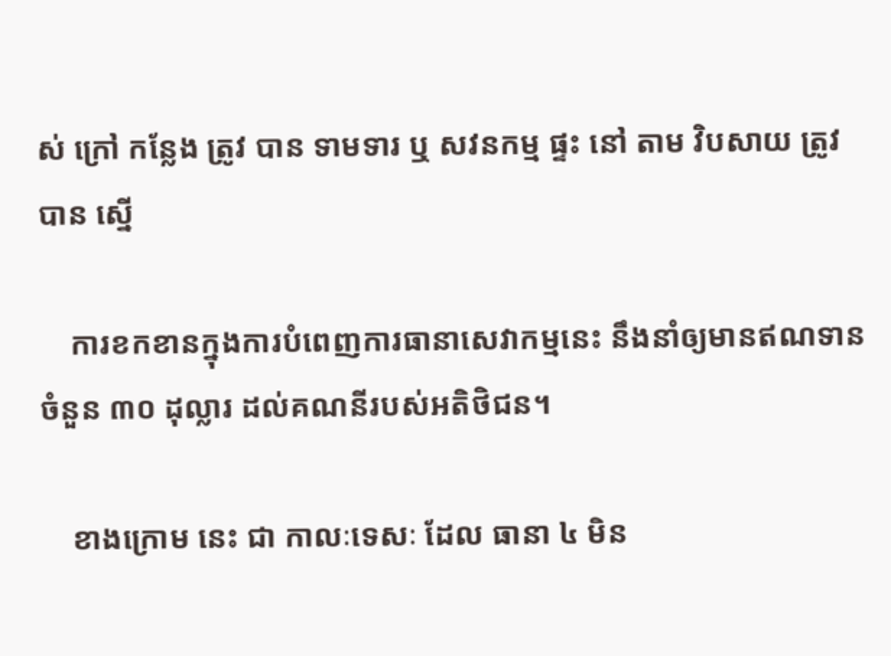ស់ ក្រៅ កន្លែង ត្រូវ បាន ទាមទារ ឬ សវនកម្ម ផ្ទះ នៅ តាម វិបសាយ ត្រូវ បាន ស្នើ

    ការខកខានក្នុងការបំពេញការធានាសេវាកម្មនេះ នឹងនាំឲ្យមានឥណទានចំនួន ៣០ ដុល្លារ ដល់គណនីរបស់អតិថិជន។

    ខាងក្រោម នេះ ជា កាលៈទេសៈ ដែល ធានា ៤ មិន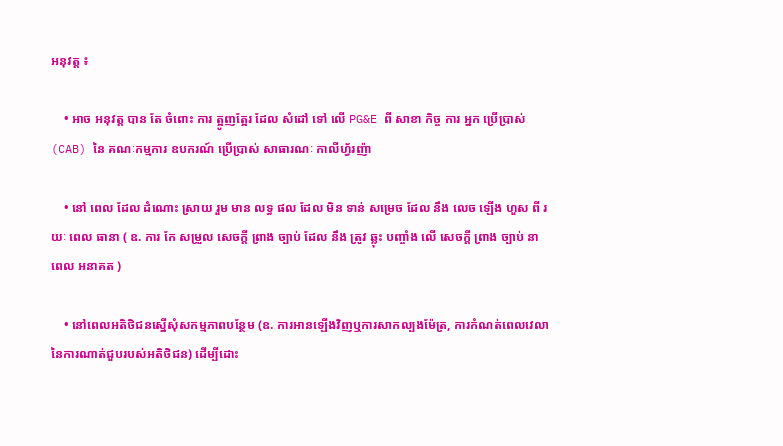អនុវត្ត ៖

    • អាច អនុវត្ត បាន តែ ចំពោះ ការ ត្អូញត្អែរ ដែល សំដៅ ទៅ លើ PG&E ពី សាខា កិច្ច ការ អ្នក ប្រើប្រាស់ (CAB) នៃ គណៈកម្មការ ឧបករណ៍ ប្រើប្រាស់ សាធារណៈ កាលីហ្វ័រញ៉ា

    • នៅ ពេល ដែល ដំណោះ ស្រាយ រួម មាន លទ្ធ ផល ដែល មិន ទាន់ សម្រេច ដែល នឹង លេច ឡើង ហួស ពី រយៈ ពេល ធានា ( ឧ. ការ កែ សម្រួល សេចក្តី ព្រាង ច្បាប់ ដែល នឹង ត្រូវ ឆ្លុះ បញ្ចាំង លើ សេចក្តី ព្រាង ច្បាប់ នា ពេល អនាគត )

    • នៅពេលអតិថិជនស្នើសុំសកម្មភាពបន្ថែម (ឧ. ការអានឡើងវិញឬការសាកល្បងម៉ែត្រ, ការកំណត់ពេលវេលានៃការណាត់ជួបរបស់អតិថិជន) ដើម្បីដោះ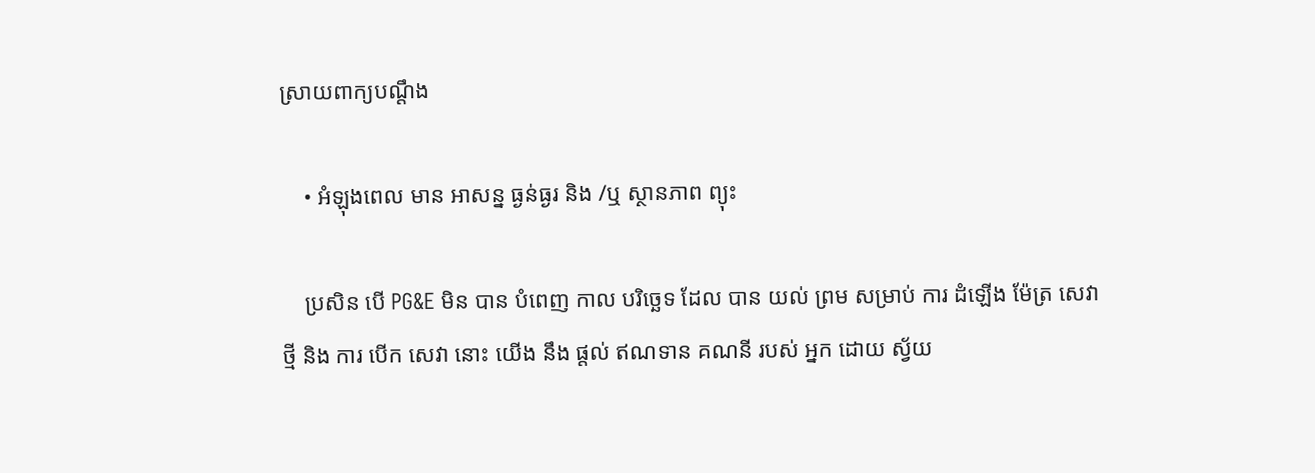ស្រាយពាក្យបណ្តឹង

    • អំឡុងពេល មាន អាសន្ន ធ្ងន់ធ្ងរ និង /ឬ ស្ថានភាព ព្យុះ

    ប្រសិន បើ PG&E មិន បាន បំពេញ កាល បរិច្ឆេទ ដែល បាន យល់ ព្រម សម្រាប់ ការ ដំឡើង ម៉ែត្រ សេវា ថ្មី និង ការ បើក សេវា នោះ យើង នឹង ផ្តល់ ឥណទាន គណនី របស់ អ្នក ដោយ ស្វ័យ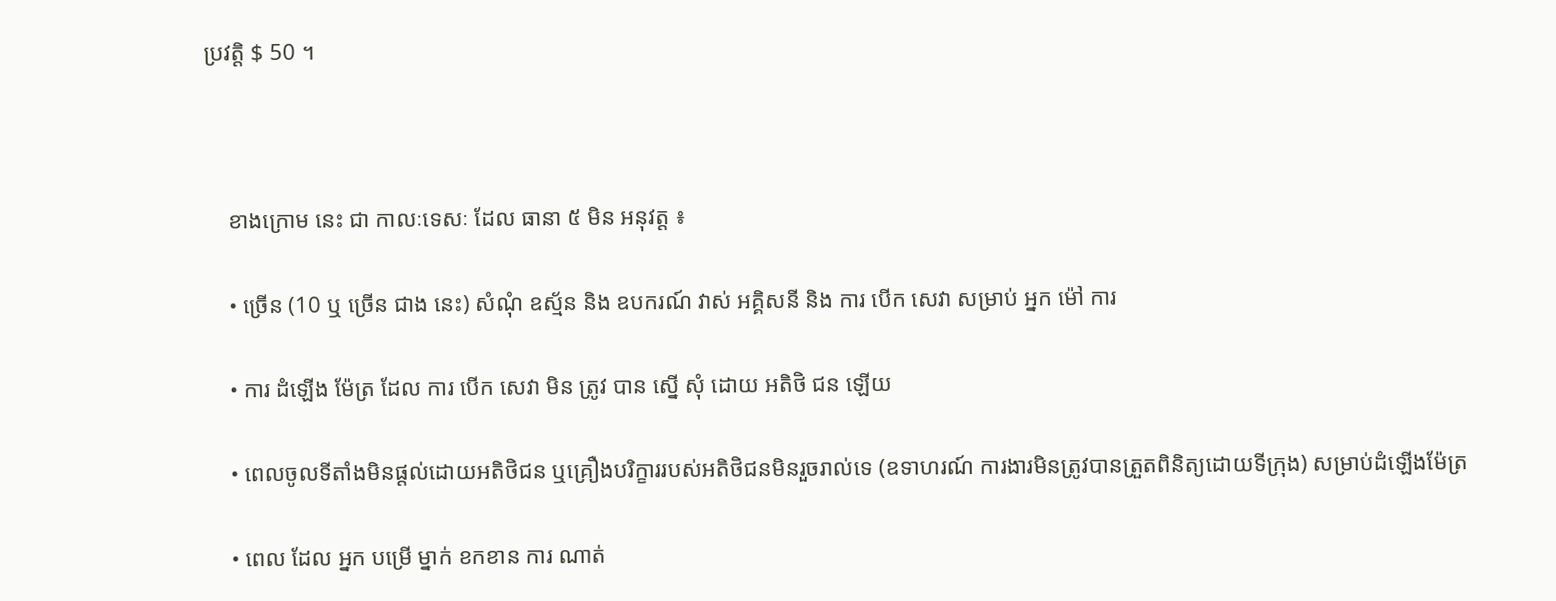ប្រវត្តិ $ 50 ។



    ខាងក្រោម នេះ ជា កាលៈទេសៈ ដែល ធានា ៥ មិន អនុវត្ត ៖

    • ច្រើន (10 ឬ ច្រើន ជាង នេះ) សំណុំ ឧស្ម័ន និង ឧបករណ៍ វាស់ អគ្គិសនី និង ការ បើក សេវា សម្រាប់ អ្នក ម៉ៅ ការ

    • ការ ដំឡើង ម៉ែត្រ ដែល ការ បើក សេវា មិន ត្រូវ បាន ស្នើ សុំ ដោយ អតិថិ ជន ឡើយ

    • ពេលចូលទីតាំងមិនផ្តល់ដោយអតិថិជន ឬគ្រឿងបរិក្ខាររបស់អតិថិជនមិនរួចរាល់ទេ (ឧទាហរណ៍ ការងារមិនត្រូវបានត្រួតពិនិត្យដោយទីក្រុង) សម្រាប់ដំឡើងម៉ែត្រ

    • ពេល ដែល អ្នក បម្រើ ម្នាក់ ខកខាន ការ ណាត់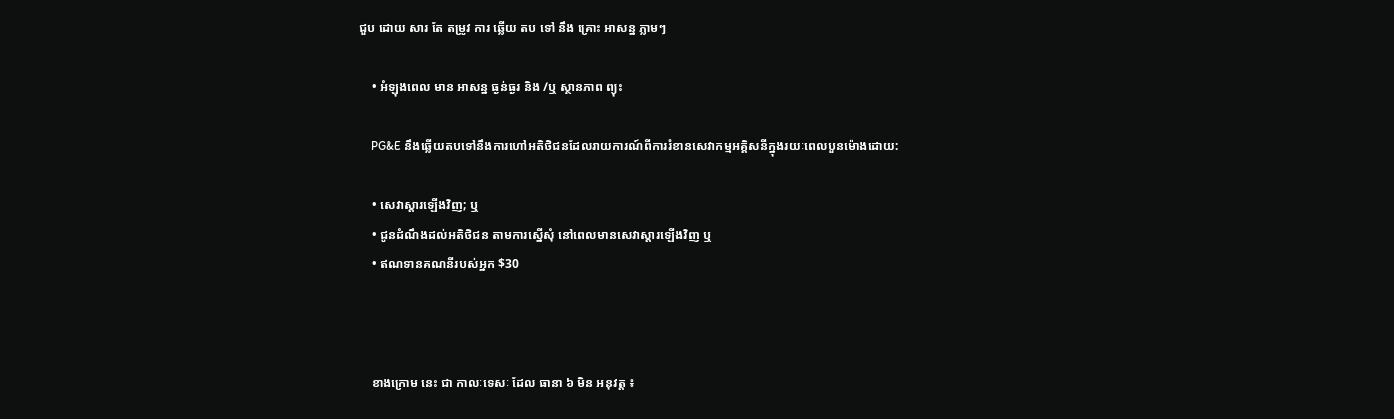ជួប ដោយ សារ តែ តម្រូវ ការ ឆ្លើយ តប ទៅ នឹង គ្រោះ អាសន្ន ភ្លាមៗ

    • អំឡុងពេល មាន អាសន្ន ធ្ងន់ធ្ងរ និង /ឬ ស្ថានភាព ព្យុះ

    PG&E នឹងឆ្លើយតបទៅនឹងការហៅអតិថិជនដែលរាយការណ៍ពីការរំខានសេវាកម្មអគ្គិសនីក្នុងរយៈពេលបួនម៉ោងដោយ:

    • សេវាស្ដារឡើងវិញ; ឬ
    • ជូនដំណឹងដល់អតិថិជន តាមការស្នើសុំ នៅពេលមានសេវាស្តារឡើងវិញ ឬ
    • ឥណទានគណនីរបស់អ្នក $30



    ខាងក្រោម នេះ ជា កាលៈទេសៈ ដែល ធានា ៦ មិន អនុវត្ត ៖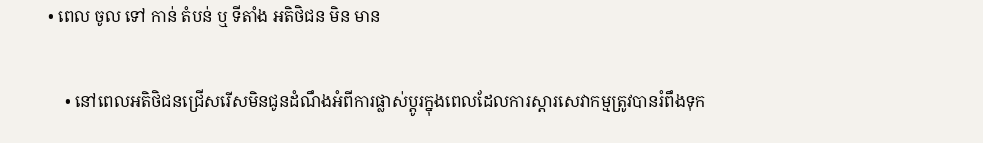• ពេល ចូល ទៅ កាន់ តំបន់ ឬ ទីតាំង អតិថិជន មិន មាន

    • នៅពេលអតិថិជនជ្រើសរើសមិនជូនដំណឹងអំពីការផ្លាស់ប្តូរក្នុងពេលដែលការស្តារសេវាកម្មត្រូវបានរំពឹងទុក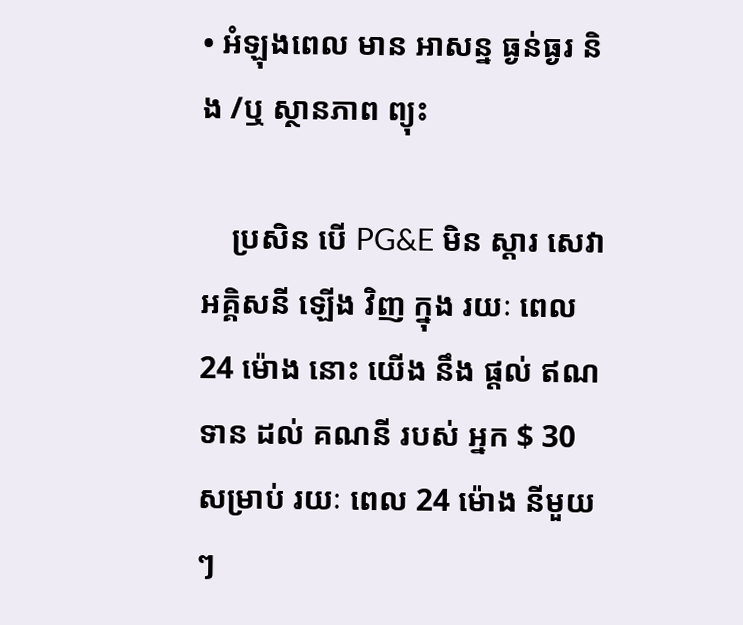• អំឡុងពេល មាន អាសន្ន ធ្ងន់ធ្ងរ និង /ឬ ស្ថានភាព ព្យុះ

    ប្រសិន បើ PG&E មិន ស្តារ សេវា អគ្គិសនី ឡើង វិញ ក្នុង រយៈ ពេល 24 ម៉ោង នោះ យើង នឹង ផ្តល់ ឥណទាន ដល់ គណនី របស់ អ្នក $ 30 សម្រាប់ រយៈ ពេល 24 ម៉ោង នីមួយ ៗ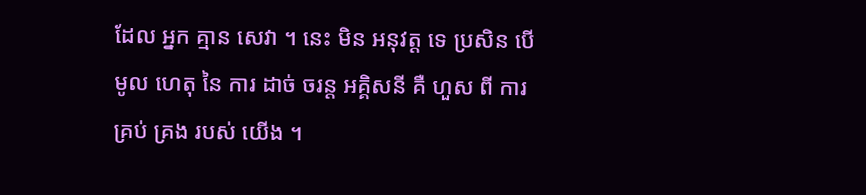ដែល អ្នក គ្មាន សេវា ។ នេះ មិន អនុវត្ត ទេ ប្រសិន បើ មូល ហេតុ នៃ ការ ដាច់ ចរន្ត អគ្គិសនី គឺ ហួស ពី ការ គ្រប់ គ្រង របស់ យើង ។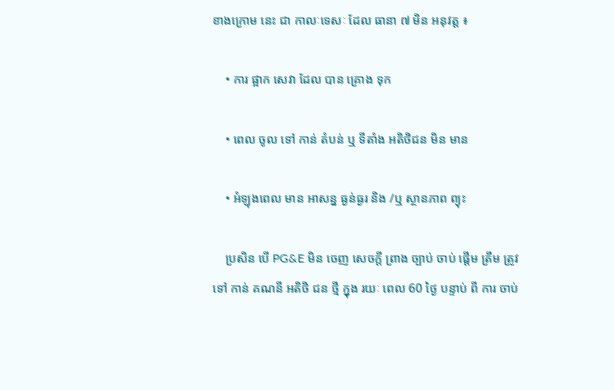ខាងក្រោម នេះ ជា កាលៈទេសៈ ដែល ធានា ៧ មិន អនុវត្ត ៖

    • ការ ផ្អាក សេវា ដែល បាន គ្រោង ទុក

    • ពេល ចូល ទៅ កាន់ តំបន់ ឬ ទីតាំង អតិថិជន មិន មាន

    • អំឡុងពេល មាន អាសន្ន ធ្ងន់ធ្ងរ និង /ឬ ស្ថានភាព ព្យុះ

    ប្រសិន បើ PG&E មិន ចេញ សេចក្តី ព្រាង ច្បាប់ ចាប់ ផ្តើម ត្រឹម ត្រូវ ទៅ កាន់ គណនី អតិថិ ជន ថ្មី ក្នុង រយៈ ពេល 60 ថ្ងៃ បន្ទាប់ ពី ការ ចាប់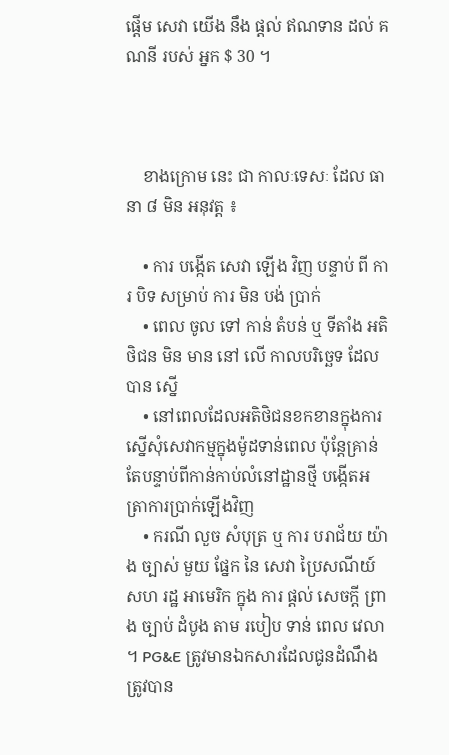ផ្តើម សេវា យើង នឹង ផ្តល់ ឥណទាន ដល់ គណនី របស់ អ្នក $ 30 ។



    ខាងក្រោម នេះ ជា កាលៈទេសៈ ដែល ធានា ៨ មិន អនុវត្ត ៖

    • ការ បង្កើត សេវា ឡើង វិញ បន្ទាប់ ពី ការ បិទ សម្រាប់ ការ មិន បង់ ប្រាក់
    • ពេល ចូល ទៅ កាន់ តំបន់ ឬ ទីតាំង អតិថិជន មិន មាន នៅ លើ កាលបរិច្ឆេទ ដែល បាន ស្នើ
    • នៅពេលដែលអតិថិជនខកខានក្នុងការស្នើសុំសេវាកម្មក្នុងម៉ូដទាន់ពេល ប៉ុន្តែគ្រាន់តែបន្ទាប់ពីកាន់កាប់លំនៅដ្ឋានថ្មី បង្កើតអត្រាការប្រាក់ឡើងវិញ
    • ករណី លួច សំបុត្រ ឬ ការ បរាជ័យ យ៉ាង ច្បាស់ មួយ ផ្នែក នៃ សេវា ប្រៃសណីយ៍ សហ រដ្ឋ អាមេរិក ក្នុង ការ ផ្តល់ សេចក្តី ព្រាង ច្បាប់ ដំបូង តាម របៀប ទាន់ ពេល វេលា ។ PG&E ត្រូវមានឯកសារដែលជូនដំណឹងត្រូវបាន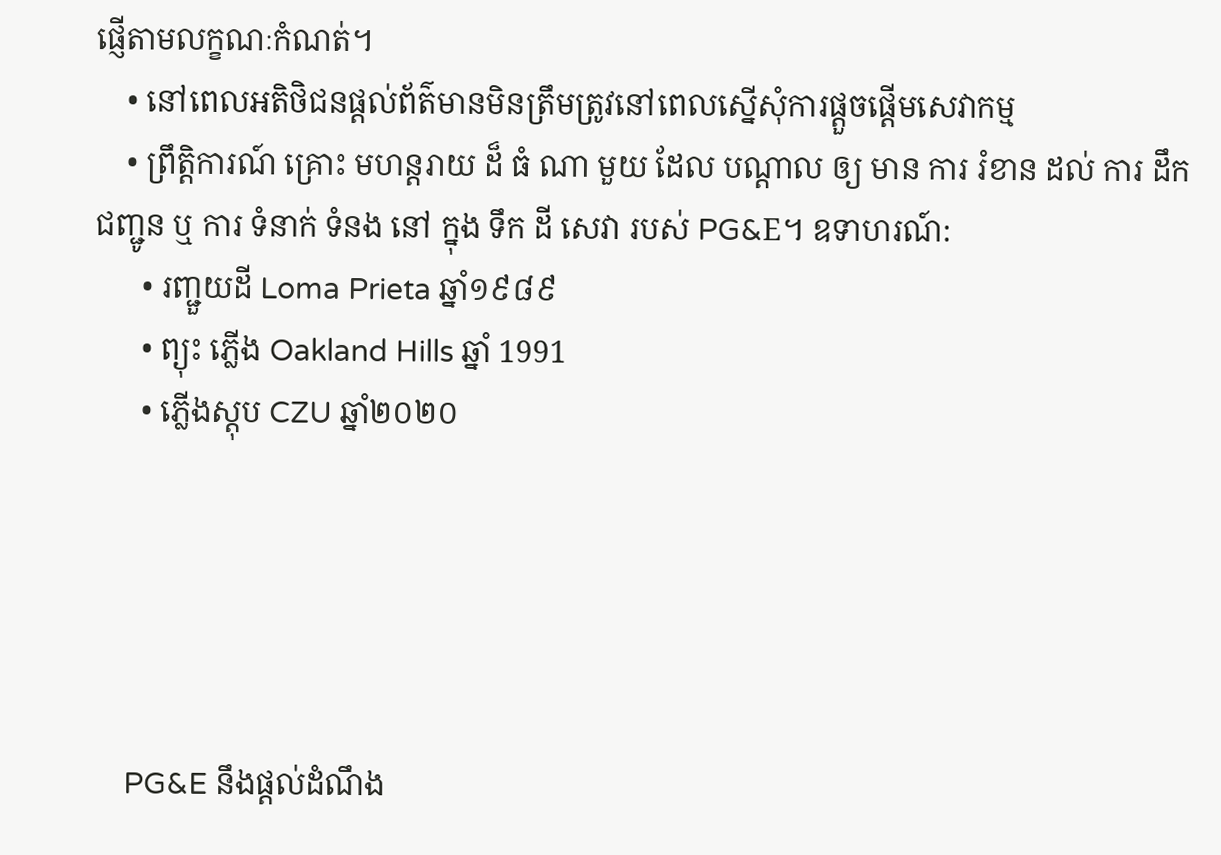ផ្ញើតាមលក្ខណៈកំណត់។
    • នៅពេលអតិថិជនផ្តល់ព័ត៌មានមិនត្រឹមត្រូវនៅពេលស្នើសុំការផ្តួចផ្តើមសេវាកម្ម
    • ព្រឹត្តិការណ៍ គ្រោះ មហន្តរាយ ដ៏ ធំ ណា មួយ ដែល បណ្តាល ឲ្យ មាន ការ រំខាន ដល់ ការ ដឹក ជញ្ជូន ឬ ការ ទំនាក់ ទំនង នៅ ក្នុង ទឹក ដី សេវា របស់ PG&E។ ឧទាហរណ៍:
      • រញ្ជួយដី Loma Prieta ឆ្នាំ១៩៨៩
      • ព្យុះ ភ្លើង Oakland Hills ឆ្នាំ 1991
      • ភ្លើងស្តុប CZU ឆ្នាំ២០២០





    PG&E នឹងផ្តល់ដំណឹង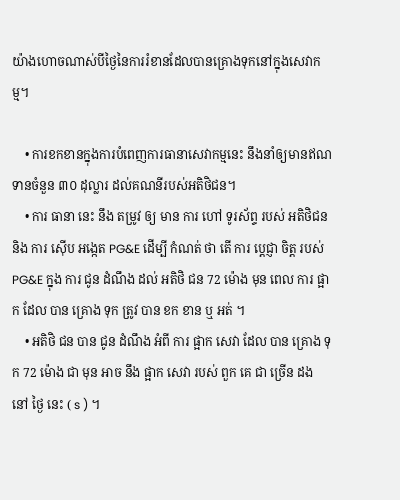យ៉ាងហោចណាស់បីថ្ងៃនៃការរំខានដែលបានគ្រោងទុកនៅក្នុងសេវាកម្ម។

    • ការខកខានក្នុងការបំពេញការធានាសេវាកម្មនេះ នឹងនាំឲ្យមានឥណទានចំនួន ៣០ ដុល្លារ ដល់គណនីរបស់អតិថិជន។
    • ការ ធានា នេះ នឹង តម្រូវ ឲ្យ មាន ការ ហៅ ទូរស័ព្ទ របស់ អតិថិជន និង ការ ស៊ើប អង្កេត PG&E ដើម្បី កំណត់ ថា តើ ការ ប្តេជ្ញា ចិត្ត របស់ PG&E ក្នុង ការ ជូន ដំណឹង ដល់ អតិថិ ជន 72 ម៉ោង មុន ពេល ការ ផ្អាក ដែល បាន គ្រោង ទុក ត្រូវ បាន ខក ខាន ឬ អត់ ។
    • អតិថិ ជន បាន ជូន ដំណឹង អំពី ការ ផ្អាក សេវា ដែល បាន គ្រោង ទុក 72 ម៉ោង ជា មុន អាច នឹង ផ្អាក សេវា របស់ ពួក គេ ជា ច្រើន ដង នៅ ថ្ងៃ នេះ ( s ) ។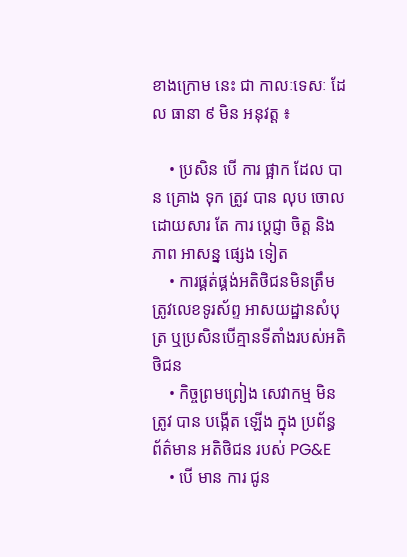ខាងក្រោម នេះ ជា កាលៈទេសៈ ដែល ធានា ៩ មិន អនុវត្ត ៖

    • ប្រសិន បើ ការ ផ្អាក ដែល បាន គ្រោង ទុក ត្រូវ បាន លុប ចោល ដោយសារ តែ ការ ប្តេជ្ញា ចិត្ត និង ភាព អាសន្ន ផ្សេង ទៀត
    • ការផ្គត់ផ្គង់អតិថិជនមិនត្រឹមត្រូវលេខទូរស័ព្ទ អាសយដ្ឋានសំបុត្រ ឬប្រសិនបើគ្មានទីតាំងរបស់អតិថិជន
    • កិច្ចព្រមព្រៀង សេវាកម្ម មិន ត្រូវ បាន បង្កើត ឡើង ក្នុង ប្រព័ន្ធ ព័ត៌មាន អតិថិជន របស់ PG&E
    • បើ មាន ការ ជូន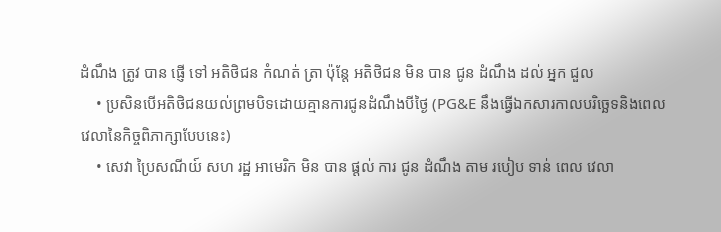ដំណឹង ត្រូវ បាន ផ្ញើ ទៅ អតិថិជន កំណត់ ត្រា ប៉ុន្តែ អតិថិជន មិន បាន ជូន ដំណឹង ដល់ អ្នក ជួល
    • ប្រសិនបើអតិថិជនយល់ព្រមបិទដោយគ្មានការជូនដំណឹងបីថ្ងៃ (PG&E នឹងធ្វើឯកសារកាលបរិច្ឆេទនិងពេលវេលានៃកិច្ចពិភាក្សាបែបនេះ)
    • សេវា ប្រៃសណីយ៍ សហ រដ្ឋ អាមេរិក មិន បាន ផ្តល់ ការ ជូន ដំណឹង តាម របៀប ទាន់ ពេល វេលា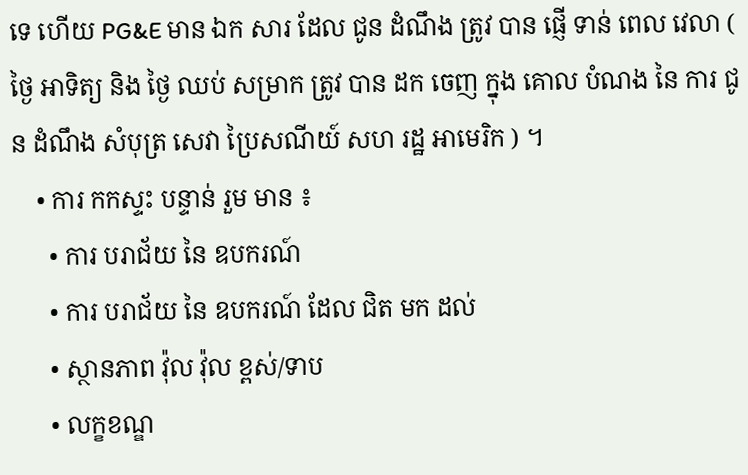ទេ ហើយ PG&E មាន ឯក សារ ដែល ជូន ដំណឹង ត្រូវ បាន ផ្ញើ ទាន់ ពេល វេលា ( ថ្ងៃ អាទិត្យ និង ថ្ងៃ ឈប់ សម្រាក ត្រូវ បាន ដក ចេញ ក្នុង គោល បំណង នៃ ការ ជូន ដំណឹង សំបុត្រ សេវា ប្រៃសណីយ៍ សហ រដ្ឋ អាមេរិក ) ។
    • ការ កកស្ទះ បន្ទាន់ រួម មាន ៖
      • ការ បរាជ័យ នៃ ឧបករណ៍
      • ការ បរាជ័យ នៃ ឧបករណ៍ ដែល ជិត មក ដល់
      • ស្ថានភាព វ៉ុល វ៉ុល ខ្ពស់/ទាប
      • លក្ខខណ្ឌ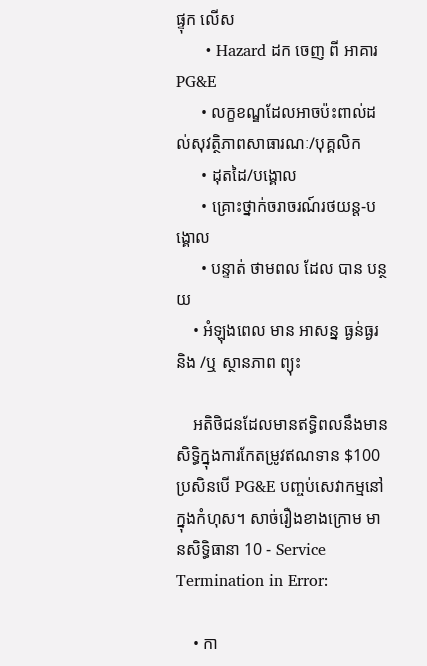ផ្ទុក លើស
      • Hazard ដក ចេញ ពី អាគារ PG&E
      • លក្ខខណ្ឌដែលអាចប៉ះពាល់ដល់សុវត្ថិភាពសាធារណៈ/បុគ្គលិក
      • ដុតដៃ/បង្គោល
      • គ្រោះថ្នាក់ចរាចរណ៍រថយន្ត-បង្គោល
      • បន្ទាត់ ថាមពល ដែល បាន បន្ថយ
    • អំឡុងពេល មាន អាសន្ន ធ្ងន់ធ្ងរ និង /ឬ ស្ថានភាព ព្យុះ

    អតិថិជនដែលមានឥទ្ធិពលនឹងមានសិទ្ធិក្នុងការកែតម្រូវឥណទាន $100 ប្រសិនបើ PG&E បញ្ចប់សេវាកម្មនៅក្នុងកំហុស។ សាច់រឿងខាងក្រោម មានសិទ្ធិធានា 10 - Service Termination in Error:

    • កា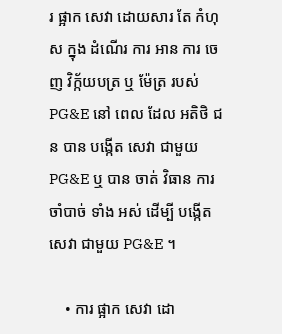រ ផ្អាក សេវា ដោយសារ តែ កំហុស ក្នុង ដំណើរ ការ អាន ការ ចេញ វិក្ក័យបត្រ ឬ ម៉ែត្រ របស់ PG&E នៅ ពេល ដែល អតិថិ ជន បាន បង្កើត សេវា ជាមួយ PG&E ឬ បាន ចាត់ វិធាន ការ ចាំបាច់ ទាំង អស់ ដើម្បី បង្កើត សេវា ជាមួយ PG&E ។

    • ការ ផ្អាក សេវា ដោ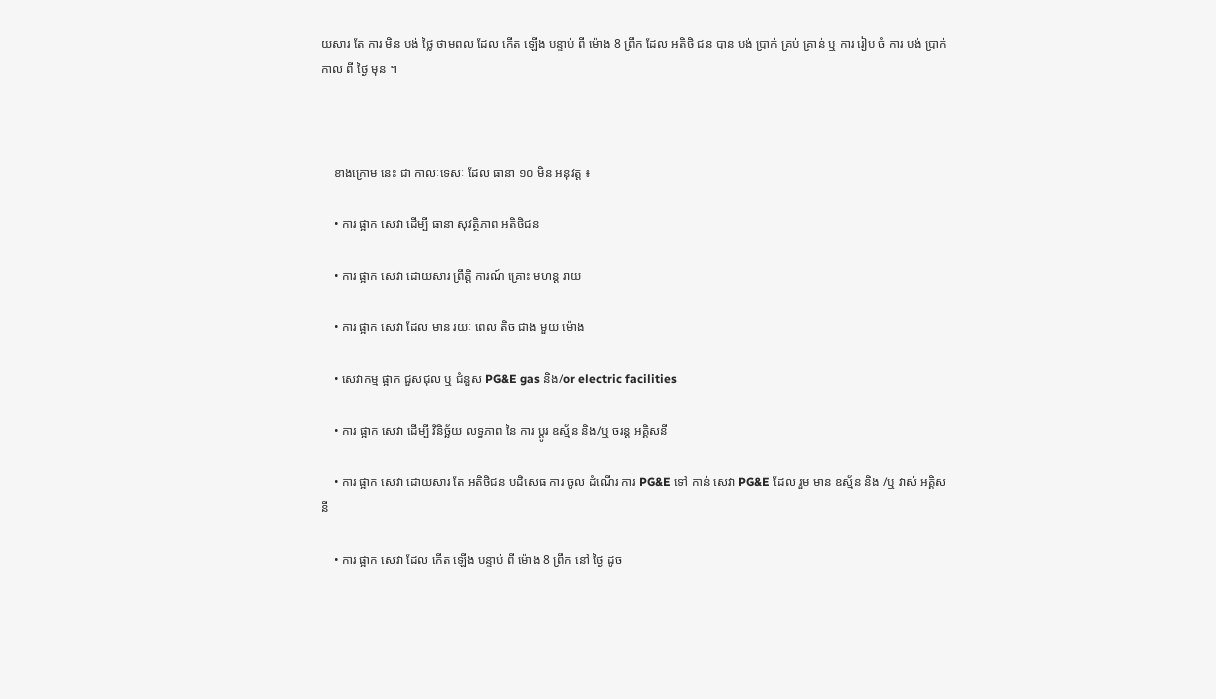យសារ តែ ការ មិន បង់ ថ្លៃ ថាមពល ដែល កើត ឡើង បន្ទាប់ ពី ម៉ោង 8 ព្រឹក ដែល អតិថិ ជន បាន បង់ ប្រាក់ គ្រប់ គ្រាន់ ឬ ការ រៀប ចំ ការ បង់ ប្រាក់ កាល ពី ថ្ងៃ មុន ។



    ខាងក្រោម នេះ ជា កាលៈទេសៈ ដែល ធានា ១០ មិន អនុវត្ត ៖

    • ការ ផ្អាក សេវា ដើម្បី ធានា សុវត្ថិភាព អតិថិជន

    • ការ ផ្អាក សេវា ដោយសារ ព្រឹត្តិ ការណ៍ គ្រោះ មហន្ត រាយ

    • ការ ផ្អាក សេវា ដែល មាន រយៈ ពេល តិច ជាង មួយ ម៉ោង

    • សេវាកម្ម ផ្អាក ជួសជុល ឬ ជំនួស PG&E gas និង/or electric facilities

    • ការ ផ្អាក សេវា ដើម្បី វិនិច្ឆ័យ លទ្ធភាព នៃ ការ ប្តូរ ឧស្ម័ន និង/ឬ ចរន្ត អគ្គិសនី

    • ការ ផ្អាក សេវា ដោយសារ តែ អតិថិជន បដិសេធ ការ ចូល ដំណើរ ការ PG&E ទៅ កាន់ សេវា PG&E ដែល រួម មាន ឧស្ម័ន និង /ឬ វាស់ អគ្គិសនី

    • ការ ផ្អាក សេវា ដែល កើត ឡើង បន្ទាប់ ពី ម៉ោង 8 ព្រឹក នៅ ថ្ងៃ ដូច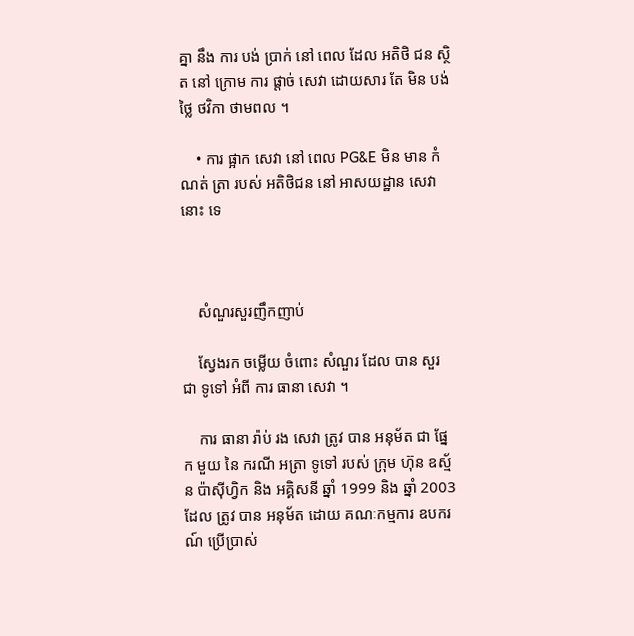គ្នា នឹង ការ បង់ ប្រាក់ នៅ ពេល ដែល អតិថិ ជន ស្ថិត នៅ ក្រោម ការ ផ្តាច់ សេវា ដោយសារ តែ មិន បង់ ថ្លៃ ថវិកា ថាមពល ។

    • ការ ផ្អាក សេវា នៅ ពេល PG&E មិន មាន កំណត់ ត្រា របស់ អតិថិជន នៅ អាសយដ្ឋាន សេវា នោះ ទេ



    សំណួរសួរញឹកញាប់

    ស្វែងរក ចម្លើយ ចំពោះ សំណួរ ដែល បាន សួរ ជា ទូទៅ អំពី ការ ធានា សេវា ។

    ការ ធានា រ៉ាប់ រង សេវា ត្រូវ បាន អនុម័ត ជា ផ្នែក មួយ នៃ ករណី អត្រា ទូទៅ របស់ ក្រុម ហ៊ុន ឧស្ម័ន ប៉ាស៊ីហ្វិក និង អគ្គិសនី ឆ្នាំ 1999 និង ឆ្នាំ 2003 ដែល ត្រូវ បាន អនុម័ត ដោយ គណៈកម្មការ ឧបករណ៍ ប្រើប្រាស់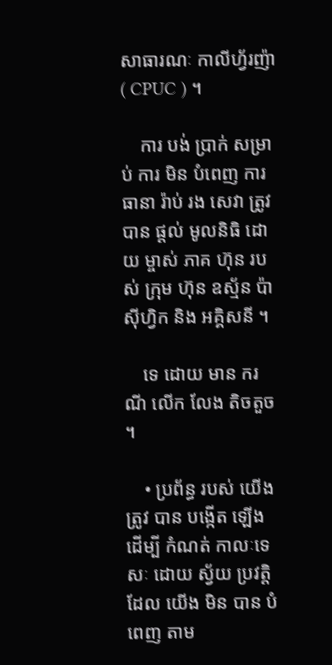សាធារណៈ កាលីហ្វ័រញ៉ា ( CPUC ) ។

    ការ បង់ ប្រាក់ សម្រាប់ ការ មិន បំពេញ ការ ធានា រ៉ាប់ រង សេវា ត្រូវ បាន ផ្តល់ មូលនិធិ ដោយ ម្ចាស់ ភាគ ហ៊ុន របស់ ក្រុម ហ៊ុន ឧស្ម័ន ប៉ាស៊ីហ្វិក និង អគ្គិសនី ។

    ទេ ដោយ មាន ករណី លើក លែង តិចតួច ។

    • ប្រព័ន្ធ របស់ យើង ត្រូវ បាន បង្កើត ឡើង ដើម្បី កំណត់ កាលៈទេសៈ ដោយ ស្វ័យ ប្រវត្តិ ដែល យើង មិន បាន បំពេញ តាម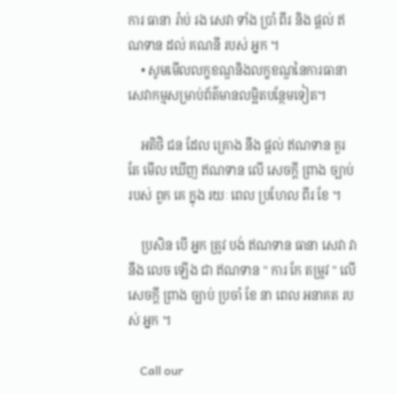ការ ធានា រ៉ាប់ រង សេវា ទាំង ប្រាំ ពីរ និង ផ្តល់ ឥណទាន ដល់ គណនី របស់ អ្នក ។
    • សូមមើលលក្ខខណ្ឌនិងលក្ខខណ្ឌនៃការធានាសេវាកម្មសម្រាប់ព័ត៌មានលម្អិតបន្ថែមទៀត។

    អតិថិ ជន ដែល គ្រោង នឹង ផ្តល់ ឥណទាន គួរ តែ មើល ឃើញ ឥណទាន លើ សេចក្តី ព្រាង ច្បាប់ របស់ ពួក គេ ក្នុង រយៈ ពេល ប្រហែល ពីរ ខែ ។

    ប្រសិន បើ អ្នក ត្រូវ បង់ ឥណទាន ធានា សេវា វា នឹង លេច ឡើង ជា ឥណទាន " ការ កែ តម្រូវ " លើ សេចក្តី ព្រាង ច្បាប់ ប្រចាំ ខែ នា ពេល អនាគត របស់ អ្នក ។

    Call our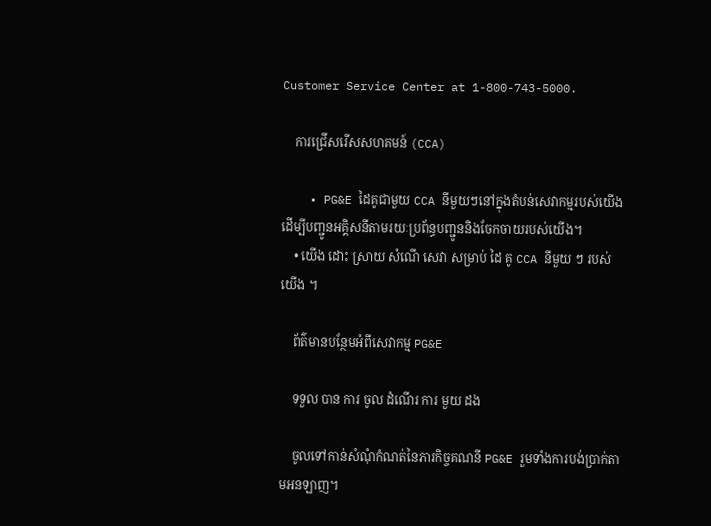Customer Service Center at 1-800-743-5000.

    ការជ្រើសរើសសហគមន៍ (CCA)

    • PG&E ដៃគូជាមួយ CCA នីមួយៗនៅក្នុងតំបន់សេវាកម្មរបស់យើងដើម្បីបញ្ជូនអគ្គិសនីតាមរយៈប្រព័ន្ធបញ្ជូននិងចែកចាយរបស់យើង។
    • យើង ដោះ ស្រាយ សំណើ សេវា សម្រាប់ ដៃ គូ CCA នីមួយ ៗ របស់ យើង ។

    ព័ត៌មានបន្ថែមអំពីសេវាកម្ម PG&E

    ទទួល បាន ការ ចូល ដំណើរ ការ មួយ ដង

    ចូលទៅកាន់សំណុំកំណត់នៃភារកិច្ចគណនី PG&E រួមទាំងការបង់ប្រាក់តាមអនឡាញ។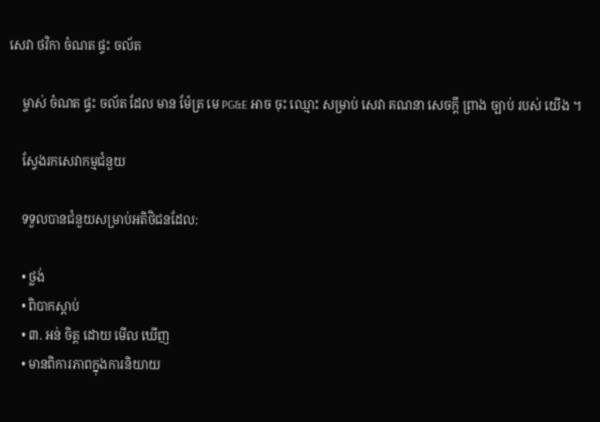សេវា ថវិកា ចំណត ផ្ទះ ចល័ត

    ម្ចាស់ ចំណត ផ្ទះ ចល័ត ដែល មាន ម៉ែត្រ មេ PG&E អាច ចុះ ឈ្មោះ សម្រាប់ សេវា គណនា សេចក្តី ព្រាង ច្បាប់ របស់ យើង ។

    ស្វែងរកសេវាកម្មជំនួយ

    ទទួលបានជំនួយសម្រាប់អតិថិជនដែល:

    • ថ្លង់
    • ពិបាកស្តាប់
    • ៣. អន់ ចិត្ត ដោយ មើល ឃើញ
    • មានពិការភាពក្នុងការនិយាយ